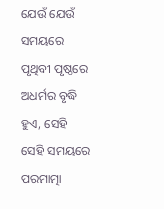ଯେଉଁ ଯେଉଁ ସମୟରେ ପୃଥିବୀ ପୃଷ୍ଠରେ ଅଧର୍ମର ବୃଦ୍ଧି ହୁଏ, ସେହି ସେହି ସମୟରେ ପରମାତ୍ମା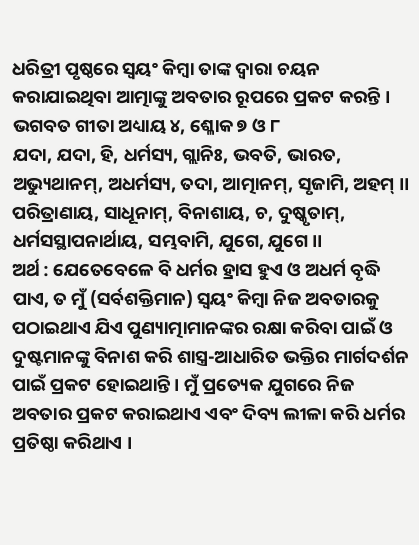ଧରିତ୍ରୀ ପୃଷ୍ଠରେ ସ୍ୱୟଂ କିମ୍ବା ତାଙ୍କ ଦ୍ବାରା ଚୟନ କରାଯାଇଥିବା ଆତ୍ମାଙ୍କୁ ଅବତାର ରୂପରେ ପ୍ରକଟ କରନ୍ତି ।
ଭଗବତ ଗୀତା ଅଧ୍ୟାୟ ୪, ଶ୍ଳୋକ ୭ ଓ ୮
ଯଦା, ଯଦା, ହି, ଧର୍ମସ୍ୟ, ଗ୍ଲାନିଃ, ଭବତି, ଭାରତ, ଅଭ୍ୟୁଥାନମ୍, ଅଧର୍ମସ୍ୟ, ତଦା, ଆତ୍ମାନମ୍, ସୃଜାମି, ଅହମ୍ ।।
ପରିତ୍ରାଣାୟ, ସାଧୂନାମ୍, ବିନାଶାୟ, ଚ, ଦୁଷ୍କୃତାମ୍, ଧର୍ମସସ୍ଥାପନାର୍ଥାୟ, ସମ୍ଭବାମି, ଯୁଗେ, ଯୁଗେ ।।
ଅର୍ଥ : ଯେତେବେଳେ ବି ଧର୍ମର ହ୍ରାସ ହୁଏ ଓ ଅଧର୍ମ ବୃଦ୍ଧି ପାଏ, ତ ମୁଁ (ସର୍ବଶକ୍ତିମାନ) ସ୍ୱୟଂ କିମ୍ବା ନିଜ ଅବତାରକୁ ପଠାଇଥାଏ ଯିଏ ପୁଣ୍ୟାତ୍ମାମାନଙ୍କର ରକ୍ଷା କରିବା ପାଇଁ ଓ ଦୁଷ୍ଟମାନଙ୍କୁ ବିନାଶ କରି ଶାସ୍ତ୍ର-ଆଧାରିତ ଭକ୍ତିର ମାର୍ଗଦର୍ଶନ ପାଇଁ ପ୍ରକଟ ହୋଇଥାନ୍ତି । ମୁଁ ପ୍ରତ୍ୟେକ ଯୁଗରେ ନିଜ ଅବତାର ପ୍ରକଟ କରାଇଥାଏ ଏବଂ ଦିବ୍ୟ ଲୀଳା କରି ଧର୍ମର ପ୍ରତିଷ୍ଠା କରିଥାଏ ।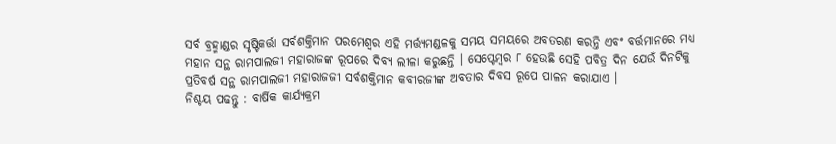ସର୍ବ ବ୍ରହ୍ମାଣ୍ଡର ସୃଷ୍ଟିକର୍ତ୍ତା ସର୍ବଶକ୍ତିମାନ ପରମେଶ୍ୱର ଏହି ମର୍ତ୍ତ୍ୟମଣ୍ଡଳକୁ ସମୟ ସମୟରେ ଅବତରଣ କରନ୍ତି ଏବଂ ବର୍ତ୍ତମାନରେ ମଧ୍ୟ ମହାନ ସନ୍ଥ ରାମପାଲଜୀ ମହାରାଜଙ୍କ ରୂପରେ ଦିବ୍ୟ ଲୀଳା କରୁଛନ୍ତି । ସେପ୍ଟେମ୍ବର ୮ ହେଉଛି ସେହି ପବିତ୍ର ଦିନ ଯେଉଁ ଦିନଟିକୁ ପ୍ରତିବର୍ଷ ସନ୍ଥ ରାମପାଲଜୀ ମହାରାଜଜୀ ସର୍ବଶକ୍ତିମାନ କବୀରଜୀଙ୍କ ଅବତାର ଦିବସ ରୂପେ ପାଳନ କରାଯାଏ ।
ନିଶ୍ଚୟ ପଢନ୍ତୁ : ବାର୍ଷିକ କାର୍ଯ୍ୟକ୍ରମ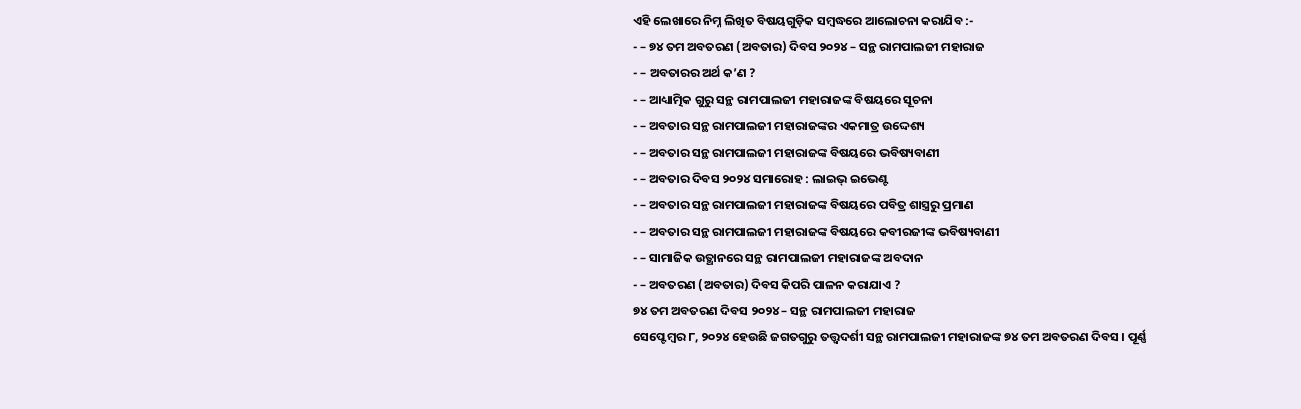ଏହି ଲେଖାରେ ନିମ୍ନ ଲିଖିତ ବିଷୟଗୁଡ଼ିକ ସମ୍ବଦ୍ଧରେ ଆଲୋଚନା କରାଯିବ :-
- – ୭୪ ତମ ଅବତରଣ (ଅବତାର) ଦିବସ ୨୦୨୪ – ସନ୍ଥ ରାମପାଲଜୀ ମହାରାଜ
- – ଅବତାରର ଅର୍ଥ କ’ଣ ?
- – ଆଧ୍ୟାତ୍ମିକ ଗୁରୁ ସନ୍ଥ ରାମପାଲଜୀ ମହାରାଜଙ୍କ ବିଷୟରେ ସୂଚନା
- – ଅବତାର ସନ୍ଥ ରାମପାଲଜୀ ମହାରାଜଙ୍କର ଏକମାତ୍ର ଉଦ୍ଦେଶ୍ୟ
- – ଅବତାର ସନ୍ଥ ରାମପାଲଜୀ ମହାରାଜଙ୍କ ବିଷୟରେ ଭବିଷ୍ୟବାଣୀ
- – ଅବତାର ଦିବସ ୨୦୨୪ ସମାରୋହ : ଲାଇଭ୍ ଇଭେଣ୍ଟ
- – ଅବତାର ସନ୍ଥ ରାମପାଲଜୀ ମହାରାଜଙ୍କ ବିଷୟରେ ପବିତ୍ର ଶାସ୍ତ୍ରରୁ ପ୍ରମାଣ
- – ଅବତାର ସନ୍ଥ ରାମପାଲଜୀ ମହାରାଜଙ୍କ ବିଷୟରେ କବୀରଜୀଙ୍କ ଭବିଷ୍ୟବାଣୀ
- – ସାମାଜିକ ଉତ୍ଥାନରେ ସନ୍ଥ ରାମପାଲଜୀ ମହାରାଜଙ୍କ ଅବଦାନ
- – ଅବତରଣ (ଅବତାର) ଦିବସ କିପରି ପାଳନ କରାଯାଏ ?
୭୪ ତମ ଅବତରଣ ଦିବସ ୨୦୨୪ – ସନ୍ଥ ରାମପାଲଜୀ ମହାରାଜ
ସେପ୍ଟେମ୍ବର ୮, ୨୦୨୪ ହେଉଛି ଜଗତଗୁରୁ ତତ୍ତ୍ଵଦର୍ଶୀ ସନ୍ଥ ରାମପାଲଜୀ ମହାରାଜଙ୍କ ୭୪ ତମ ଅବତରଣ ଦିବସ । ପୂର୍ଣ୍ଣ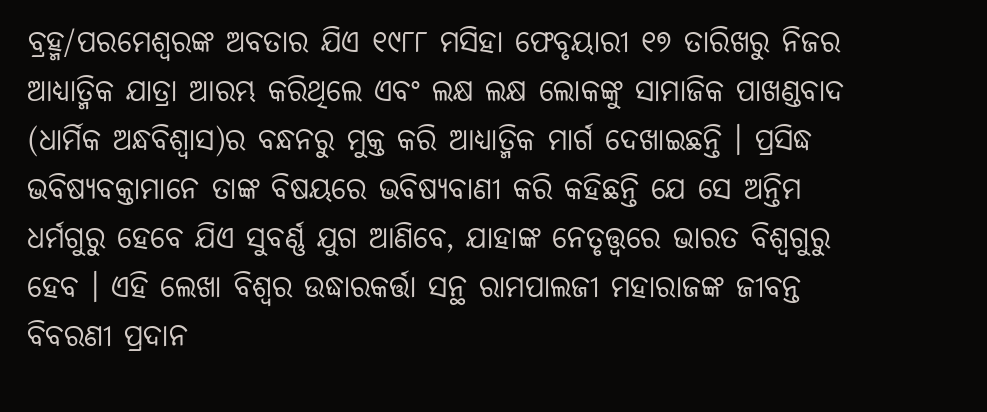ବ୍ରହ୍ମ/ପରମେଶ୍ବରଙ୍କ ଅବତାର ଯିଏ ୧୯୮୮ ମସିହା ଫେବୃୟାରୀ ୧୭ ତାରିଖରୁ ନିଜର ଆଧ୍ୟାତ୍ମିକ ଯାତ୍ରା ଆରମ୍ଭ କରିଥିଲେ ଏବଂ ଲକ୍ଷ ଲକ୍ଷ ଲୋକଙ୍କୁ ସାମାଜିକ ପାଖଣ୍ଡବାଦ (ଧାର୍ମିକ ଅନ୍ଧବିଶ୍ଵାସ)ର ବନ୍ଧନରୁ ମୁକ୍ତ କରି ଆଧ୍ୟାତ୍ମିକ ମାର୍ଗ ଦେଖାଇଛନ୍ତି । ପ୍ରସିଦ୍ଧ ଭବିଷ୍ୟବକ୍ତାମାନେ ତାଙ୍କ ବିଷୟରେ ଭବିଷ୍ୟବାଣୀ କରି କହିଛନ୍ତି ଯେ ସେ ଅନ୍ତିମ ଧର୍ମଗୁରୁ ହେବେ ଯିଏ ସୁବର୍ଣ୍ଣ ଯୁଗ ଆଣିବେ, ଯାହାଙ୍କ ନେତୃତ୍ତ୍ଵରେ ଭାରତ ବିଶ୍ୱଗୁରୁ ହେବ । ଏହି ଲେଖା ବିଶ୍ୱର ଉଦ୍ଧାରକର୍ତ୍ତା ସନ୍ଥ ରାମପାଲଜୀ ମହାରାଜଙ୍କ ଜୀବନ୍ତ ବିବରଣୀ ପ୍ରଦାନ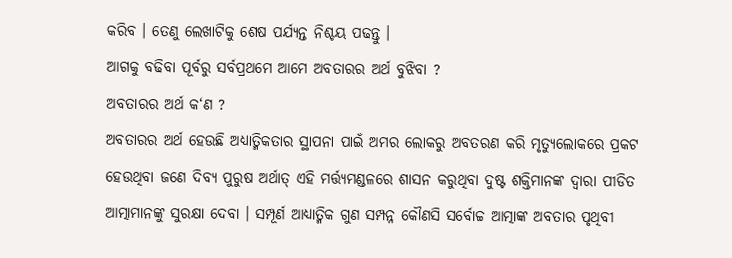କରିବ । ତେଣୁ ଲେଖାଟିକୁ ଶେଷ ପର୍ଯ୍ୟନ୍ତ ନିଶ୍ଚୟ ପଢନ୍ତୁ ।
ଆଗକୁ ବଢିବା ପୂର୍ବରୁ ସର୍ବପ୍ରଥମେ ଆମେ ଅବତାରର ଅର୍ଥ ବୁଝିବା ?
ଅବତାରର ଅର୍ଥ କ‘ଣ ?
ଅବତାରର ଅର୍ଥ ହେଉଛି ଅଧ୍ୟାତ୍ମିକତାର ସ୍ଥାପନା ପାଇଁ ଅମର ଲୋକରୁ ଅବତରଣ କରି ମୃତ୍ୟୁଲୋକରେ ପ୍ରକଟ ହେଉଥିବା ଜଣେ ଦିବ୍ୟ ପୁରୁଷ ଅର୍ଥାତ୍ ଏହି ମର୍ତ୍ତ୍ୟମଣ୍ଡଳରେ ଶାସନ କରୁଥିବା ଦୁଷ୍ଟ ଶକ୍ତିମାନଙ୍କ ଦ୍ୱାରା ପୀଡିତ ଆତ୍ମାମାନଙ୍କୁ ସୁରକ୍ଷା ଦେବା । ସମ୍ପୂର୍ଣ ଆଧ୍ୟାତ୍ମିକ ଗୁଣ ସମ୍ପନ୍ନ କୌଣସି ସର୍ବୋଚ୍ଚ ଆତ୍ମାଙ୍କ ଅବତାର ପୃଥିବୀ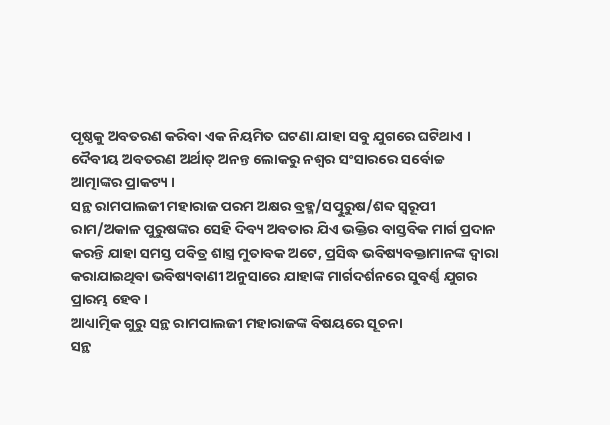ପୃଷ୍ଠକୁ ଅବତରଣ କରିବା ଏକ ନିୟମିତ ଘଟଣା ଯାହା ସବୁ ଯୁଗରେ ଘଟିଥାଏ । ଦୈବୀୟ ଅବତରଣ ଅର୍ଥାତ୍ ଅନନ୍ତ ଲୋକରୁ ନଶ୍ଵର ସଂସାରରେ ସର୍ବୋଚ୍ଚ ଆତ୍ମାଙ୍କର ପ୍ରାକଟ୍ୟ ।
ସନ୍ଥ ରାମପାଲଜୀ ମହାରାଜ ପରମ ଅକ୍ଷର ବ୍ରହ୍ମ/ସତ୍ପୁରୁଷ/ଶବ୍ଦ ସ୍ୱରୂପୀ ରାମ/ଅକାଳ ପୁରୁଷଙ୍କର ସେହି ଦିବ୍ୟ ଅବତାର ଯିଏ ଭକ୍ତିର ବାସ୍ତବିକ ମାର୍ଗ ପ୍ରଦାନ କରନ୍ତି ଯାହା ସମସ୍ତ ପବିତ୍ର ଶାସ୍ତ୍ର ମୁତାବକ ଅଟେ, ପ୍ରସିଦ୍ଧ ଭବିଷ୍ୟବକ୍ତାମାନଙ୍କ ଦ୍ୱାରା କରାଯାଇଥିବା ଭବିଷ୍ୟବାଣୀ ଅନୁସାରେ ଯାହାଙ୍କ ମାର୍ଗଦର୍ଶନରେ ସୁବର୍ଣ୍ଣ ଯୁଗର ପ୍ରାରମ୍ଭ ହେବ ।
ଆଧ୍ୟାତ୍ମିକ ଗୁରୁ ସନ୍ଥ ରାମପାଲଜୀ ମହାରାଜଙ୍କ ବିଷୟରେ ସୂଚନା
ସନ୍ଥ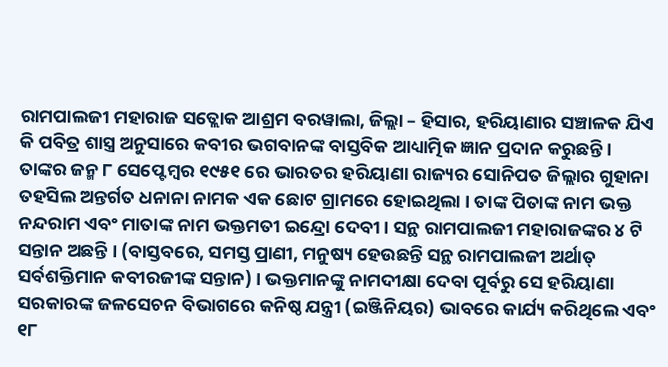ରାମପାଲଜୀ ମହାରାଜ ସତ୍ଲୋକ ଆଶ୍ରମ ବରୱାଲା, ଜିଲ୍ଲା – ହିସାର, ହରିୟାଣାର ସଞ୍ଚାଳକ ଯିଏ କି ପବିତ୍ର ଶାସ୍ତ୍ର ଅନୁସାରେ କବୀର ଭଗବାନଙ୍କ ବାସ୍ତବିକ ଆଧ୍ୟାତ୍ମିକ ଜ୍ଞାନ ପ୍ରଦାନ କରୁଛନ୍ତି। ତାଙ୍କର ଜନ୍ମ ୮ ସେପ୍ଟେମ୍ବର ୧୯୫୧ ରେ ଭାରତର ହରିୟାଣା ରାଜ୍ୟର ସୋନିପତ ଜିଲ୍ଲାର ଗୁହାନା ତହସିଲ ଅନ୍ତର୍ଗତ ଧନାନା ନାମକ ଏକ ଛୋଟ ଗ୍ରାମରେ ହୋଇଥିଲା । ତାଙ୍କ ପିତାଙ୍କ ନାମ ଭକ୍ତ ନନ୍ଦରାମ ଏବଂ ମାତାଙ୍କ ନାମ ଭକ୍ତମତୀ ଇନ୍ଦ୍ରୋ ଦେବୀ । ସନ୍ଥ ରାମପାଲଜୀ ମହାରାଜଙ୍କର ୪ ଟି ସନ୍ତାନ ଅଛନ୍ତି । (ବାସ୍ତବରେ, ସମସ୍ତ ପ୍ରାଣୀ, ମନୁଷ୍ୟ ହେଉଛନ୍ତି ସନ୍ଥ ରାମପାଲଜୀ ଅର୍ଥାତ୍ ସର୍ବଶକ୍ତିମାନ କବୀରଜୀଙ୍କ ସନ୍ତାନ) । ଭକ୍ତମାନଙ୍କୁ ନାମଦୀକ୍ଷା ଦେବା ପୂର୍ବରୁ ସେ ହରିୟାଣା ସରକାରଙ୍କ ଜଳସେଚନ ବିଭାଗରେ କନିଷ୍ଠ ଯନ୍ତ୍ରୀ (ଇଞ୍ଜିନିୟର) ଭାବରେ କାର୍ଯ୍ୟ କରିଥିଲେ ଏବଂ ୧୮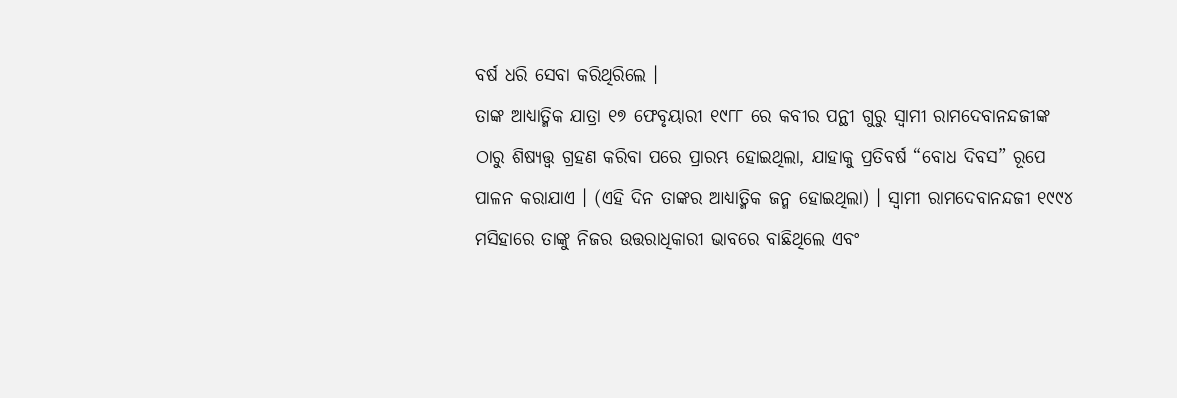ବର୍ଷ ଧରି ସେବା କରିଥିରିଲେ ।
ତାଙ୍କ ଆଧ୍ୟାତ୍ମିକ ଯାତ୍ରା ୧୭ ଫେବୃୟାରୀ ୧୯୮୮ ରେ କବୀର ପନ୍ଥୀ ଗୁରୁ ସ୍ୱାମୀ ରାମଦେବାନନ୍ଦଜୀଙ୍କ ଠାରୁ ଶିଷ୍ୟତ୍ତ୍ଵ ଗ୍ରହଣ କରିବା ପରେ ପ୍ରାରମ୍ଭ ହୋଇଥିଲା, ଯାହାକୁ ପ୍ରତିବର୍ଷ “ବୋଧ ଦିବସ” ରୂପେ ପାଳନ କରାଯାଏ । (ଏହି ଦିନ ତାଙ୍କର ଆଧ୍ୟାତ୍ମିକ ଜନ୍ମ ହୋଇଥିଲା) । ସ୍ୱାମୀ ରାମଦେବାନନ୍ଦଜୀ ୧୯୯୪ ମସିହାରେ ତାଙ୍କୁ ନିଜର ଉତ୍ତରାଧିକାରୀ ଭାବରେ ବାଛିଥିଲେ ଏବଂ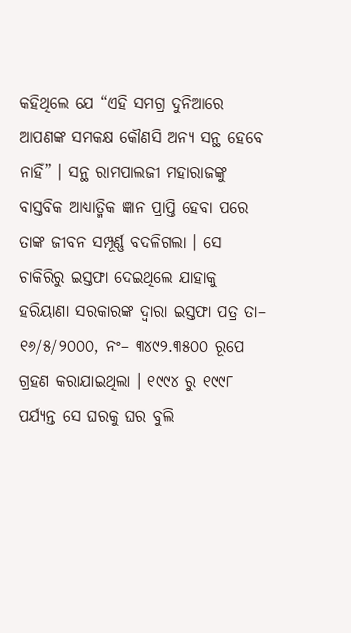କହିଥିଲେ ଯେ “ଏହି ସମଗ୍ର ଦୁନିଆରେ ଆପଣଙ୍କ ସମକକ୍ଷ କୌଣସି ଅନ୍ୟ ସନ୍ଥ ହେବେ ନାହିଁ” । ସନ୍ଥ ରାମପାଲଜୀ ମହାରାଜଙ୍କୁ ବାସ୍ତବିକ ଆଧ୍ୟାତ୍ମିକ ଜ୍ଞାନ ପ୍ରାପ୍ତି ହେବା ପରେ ତାଙ୍କ ଜୀବନ ସମ୍ପୂର୍ଣ୍ଣ ବଦଳିଗଲା । ସେ ଚାକିରିରୁ ଇସ୍ତଫା ଦେଇଥିଲେ ଯାହାକୁ ହରିୟାଣା ସରକାରଙ୍କ ଦ୍ୱାରା ଇସ୍ତଫା ପତ୍ର ତା– ୧୬/୫/୨୦୦୦, ନଂ– ୩୪୯୨.୩୫୦୦ ରୂପେ ଗ୍ରହଣ କରାଯାଇଥିଲା । ୧୯୯୪ ରୁ ୧୯୯୮ ପର୍ଯ୍ୟନ୍ତ ସେ ଘରକୁ ଘର ବୁଲି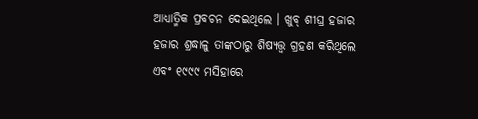ଆଧ୍ୟାତ୍ମିକ ପ୍ରବଚନ ଦେଇଥିଲେ । ଖୁବ୍ ଶୀଘ୍ର ହଜାର ହଜାର ଶ୍ରଦ୍ଧାଳୁ ତାଙ୍କଠାରୁ ଶିଷ୍ୟତ୍ତ୍ଵ ଗ୍ରହଣ କରିଥିଲେ ଏବଂ ୧୯୯୯ ମସିହାରେ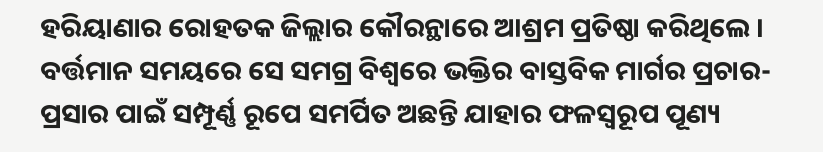ହରିୟାଣାର ରୋହତକ ଜିଲ୍ଲାର କୌରନ୍ଥାରେ ଆଶ୍ରମ ପ୍ରତିଷ୍ଠା କରିଥିଲେ । ବର୍ତ୍ତମାନ ସମୟରେ ସେ ସମଗ୍ର ବିଶ୍ୱରେ ଭକ୍ତିର ବାସ୍ତବିକ ମାର୍ଗର ପ୍ରଚାର-ପ୍ରସାର ପାଇଁ ସମ୍ପୂର୍ଣ୍ଣ ରୂପେ ସମର୍ପିତ ଅଛନ୍ତି ଯାହାର ଫଳସ୍ୱରୂପ ପୂଣ୍ୟ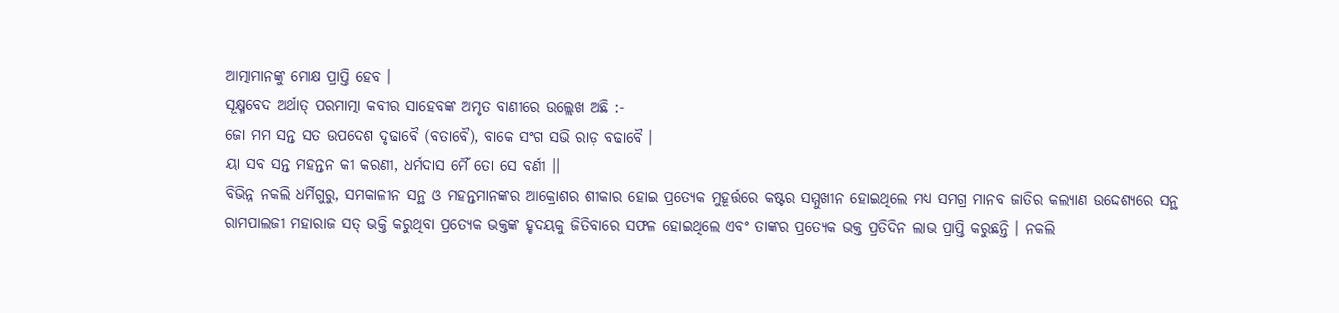ଆତ୍ମାମାନଙ୍କୁ ମୋକ୍ଷ ପ୍ରାପ୍ତି ହେବ ।
ସୂକ୍ଷ୍ମବେଦ ଅର୍ଥାତ୍ ପରମାତ୍ମା କବୀର ସାହେବଙ୍କ ଅମୃତ ବାଣୀରେ ଉଲ୍ଲେଖ ଅଛି :-
ଜୋ ମମ ସନ୍ତ ସତ ଉପଦେଶ ଦୃଢାବୈ (ବତାବୈ), ବାକେ ସଂଗ ସଭି ରାଡ଼ ବଢାବୈ ।
ୟା ସବ ସନ୍ତ ମହନ୍ତନ କୀ କରଣୀ, ଧର୍ମଦାସ ମୈଁ ତୋ ସେ ବର୍ଣୀ ।।
ବିଭିନ୍ନ ନକଲି ଧର୍ମିଗୁରୁ, ସମକାଳୀନ ସନ୍ଥ ଓ ମହନ୍ତମାନଙ୍କର ଆକ୍ରୋଶର ଶୀକାର ହୋଇ ପ୍ରତ୍ୟେକ ମୁହୂର୍ତ୍ତରେ କଷ୍ଟର ସମ୍ମୁଖୀନ ହୋଇଥିଲେ ମଧ୍ୟ ସମଗ୍ର ମାନବ ଜାତିର କଲ୍ୟାଣ ଉଦ୍ଦେଶ୍ୟରେ ସନ୍ଥ ରାମପାଲଜୀ ମହାରାଜ ସତ୍ ଭକ୍ତି କରୁଥିବା ପ୍ରତ୍ୟେକ ଭକ୍ତଙ୍କ ହୃଦୟକୁ ଜିତିବାରେ ସଫଳ ହୋଇଥିଲେ ଏବଂ ତାଙ୍କର ପ୍ରତ୍ୟେକ ଭକ୍ତ ପ୍ରତିଦିନ ଲାଭ ପ୍ରାପ୍ତି କରୁଛନ୍ତି । ନକଲି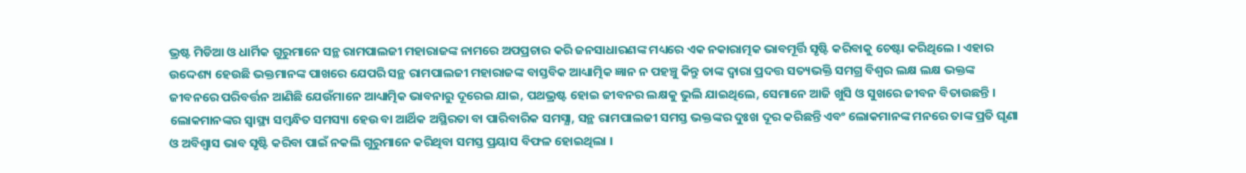ଭ୍ରଷ୍ଟ ମିଡିଆ ଓ ଧାର୍ମିକ ଗୁରୁମାନେ ସନ୍ଥ ରାମପାଲଜୀ ମହାରାଜଙ୍କ ନାମରେ ଅପପ୍ରଚାର କରି ଜନସାଧାରଣଙ୍କ ମଧ୍ୟରେ ଏକ ନକାରାତ୍ମକ ଭାବମୂର୍ତ୍ତି ସୃଷ୍ଟି କରିବାକୁ ଚେଷ୍ଟା କରିଥିଲେ । ଏହାର ଉଦ୍ଦେଶ୍ୟ ହେଉଛି ଭକ୍ତମାନଙ୍କ ପାଖରେ ଯେପରି ସନ୍ଥ ରାମପାଲଜୀ ମହାରାଜଙ୍କ ବାସ୍ତବିକ ଆଧ୍ୟାତ୍ମିକ ଜ୍ଞାନ ନ ପହଞ୍ଚୁ କିନ୍ତୁ ତାଙ୍କ ଦ୍ୱାରା ପ୍ରଦତ୍ତ ସତ୍ୟଭକ୍ତି ସମଗ୍ର ବିଶ୍ୱର ଲକ୍ଷ ଲକ୍ଷ ଭକ୍ତଙ୍କ ଜୀବନରେ ପରିବର୍ତ୍ତନ ଆଣିଛି ଯେଉଁମାନେ ଆଧ୍ୟାତ୍ମିକ ଭାବନାରୁ ଦୂରେଇ ଯାଇ, ପଥଭ୍ରଷ୍ଟ ହୋଇ ଜୀବନର ଲକ୍ଷକୁ ଭୁଲି ଯାଇଥିଲେ, ସେମାନେ ଆଜି ଖୁସି ଓ ସୁଖରେ ଜୀବନ ବିତାଉଛନ୍ତି । ଲୋକମାନଙ୍କର ସ୍ୱାସ୍ଥ୍ୟ ସମ୍ବନ୍ଧିତ ସମସ୍ୟା ହେଉ ବା ଆର୍ଥିକ ଅସ୍ଥିରତା ବା ପାରିବାରିକ ସମସ୍ଯା, ସନ୍ଥ ରାମପାଲଜୀ ସମସ୍ତ ଭକ୍ତଙ୍କର ଦୁଃଖ ଦୂର କରିଛନ୍ତି ଏବଂ ଲୋକମାନଙ୍କ ମନରେ ତାଙ୍କ ପ୍ରତି ଘୃଣା ଓ ଅବିଶ୍ୱାସ ଭାବ ସୃଷ୍ଟି କରିବା ପାଇଁ ନକଲି ଗୁରୁମାନେ କରିଥିବା ସମସ୍ତ ପ୍ରୟାସ ବିଫଳ ହୋଇଥିଲା ।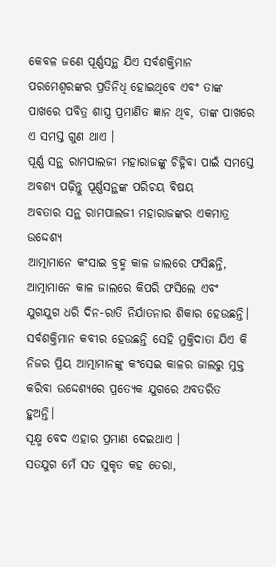କେବଳ ଜଣେ ପୂର୍ଣ୍ଣସନ୍ଥ ଯିଏ ସର୍ବଶକ୍ତିମାନ ପରମେଶ୍ଵରଙ୍କର ପ୍ରତିନିଧି ହୋଇଥିବେ ଏବଂ ତାଙ୍କ ପାଖରେ ପବିତ୍ର ଶାସ୍ତ୍ର ପ୍ରମାଣିତ ଜ୍ଞାନ ଥିବ, ତାଙ୍କ ପାଖରେ ଏ ସମସ୍ତ ଗୁଣ ଥାଏ ।
ପୂର୍ଣ୍ଣ ସନ୍ଥ ରାମପାଲଜୀ ମହାରାଜଙ୍କୁ ଚିହ୍ନିବା ପାଇଁ ସମସ୍ତେ ଅବଶ୍ୟ ପଢ଼ିନ୍ତୁ ପୂର୍ଣ୍ଣସନ୍ଥଙ୍କ ପରିଚୟ ବିଷୟ
ଅବତାର ସନ୍ଥ ରାମପାଲଜୀ ମହାରାଜଙ୍କର ଏକମାତ୍ର ଉଦ୍ଦେଶ୍ୟ
ଆତ୍ମାମାନେ କଂସାଇ ବ୍ରହ୍ମ କାଳ ଜାଲରେ ଫସିଛନ୍ତି, ଆତ୍ମାମାନେ କାଳ ଜାଲରେ କିପରି ଫସିଲେ ଏବଂ ଯୁଗଯୁଗ ଧରି ଦିନ-ରାତି ନିର୍ଯାତନାର ଶିକାର ହେଉଛନ୍ତି। ସର୍ବଶକ୍ତିମାନ କବୀର ହେଉଛନ୍ତି ସେହି ମୁକ୍ତିଦାତା ଯିଏ କି ନିଜର ପ୍ରିୟ ଆତ୍ମାମାନଙ୍କୁ କଂସେଇ କାଳର ଜାଲରୁ ମୁକ୍ତ କରିବା ଉଦ୍ଦେଶ୍ୟରେ ପ୍ରତ୍ୟେକ ଯୁଗରେ ଅବତରିତ ହୁଅନ୍ତି।
ସୂକ୍ଷ୍ମ ବେଦ ଏହାର ପ୍ରମାଣ ଦେଇଥାଏ ।
ସତଯୁଗ ମେଁ ସତ ସୁକୃତ କହ ତେରା,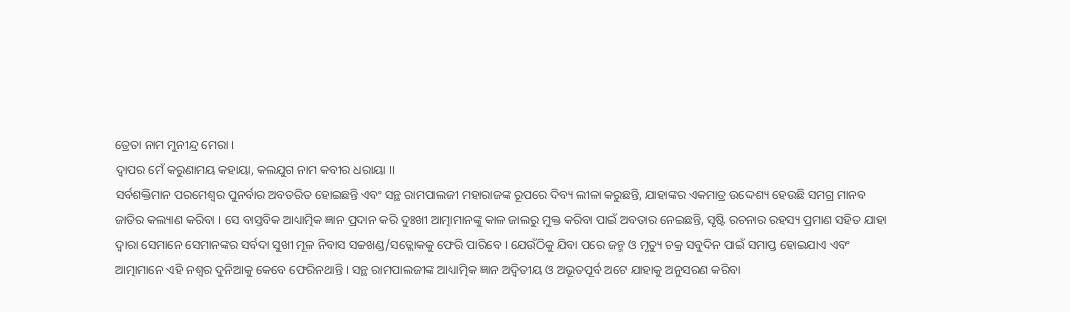ତ୍ରେତା ନାମ ମୁନୀନ୍ଦ୍ର ମେରା ।
ଦ୍ଵାପର ମେଁ କରୁଣାମୟ କହାୟା, କଲଯୁଗ ନାମ କବୀର ଧରାୟା ।।
ସର୍ବଶକ୍ତିମାନ ପରମେଶ୍ଵର ପୁନର୍ବାର ଅବତରିତ ହୋଇଛନ୍ତି ଏବଂ ସନ୍ଥ ରାମପାଲଜୀ ମହାରାଜଙ୍କ ରୂପରେ ଦିବ୍ୟ ଲୀଳା କରୁଛନ୍ତି, ଯାହାଙ୍କର ଏକମାତ୍ର ଉଦ୍ଦେଶ୍ୟ ହେଉଛି ସମଗ୍ର ମାନବ ଜାତିର କଲ୍ୟାଣ କରିବା । ସେ ବାସ୍ତବିକ ଆଧ୍ୟାତ୍ମିକ ଜ୍ଞାନ ପ୍ରଦାନ କରି ଦୁଃଖୀ ଆତ୍ମାମାନଙ୍କୁ କାଳ ଜାଲରୁ ମୁକ୍ତ କରିବା ପାଇଁ ଅବତାର ନେଇଛନ୍ତି, ସୃଷ୍ଟି ରଚନାର ରହସ୍ୟ ପ୍ରମାଣ ସହିତ ଯାହା ଦ୍ୱାରା ସେମାନେ ସେମାନଙ୍କର ସର୍ବଦା ସୁଖୀ ମୂଳ ନିବାସ ସଚ୍ଚଖଣ୍ଡ/ସତ୍ଲୋକକୁ ଫେରି ପାରିବେ । ଯେଉଁଠିକୁ ଯିବା ପରେ ଜନ୍ମ ଓ ମୃତ୍ୟୁ ଚକ୍ର ସବୁଦିନ ପାଇଁ ସମାପ୍ତ ହୋଇଯାଏ ଏବଂ ଆତ୍ମାମାନେ ଏହି ନଶ୍ଵର ଦୁନିଆକୁ କେବେ ଫେରିନଥାନ୍ତି । ସନ୍ଥ ରାମପାଲଜୀଙ୍କ ଆଧ୍ୟାତ୍ମିକ ଜ୍ଞାନ ଅଦ୍ଵିତୀୟ ଓ ଅଭୂତପୂର୍ବ ଅଟେ ଯାହାକୁ ଅନୁସରଣ କରିବା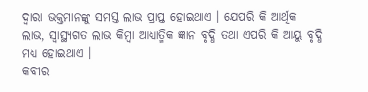ଦ୍ୱାରା ଭକ୍ତମାନଙ୍କୁ ସମସ୍ତ ଲାଭ ପ୍ରାପ୍ତ ହୋଇଥାଏ । ଯେପରି କି ଆର୍ଥିକ ଲାଭ, ସ୍ୱାସ୍ଥ୍ୟଗତ ଲାଭ କିମ୍ବା ଆଧ୍ୟାତ୍ମିକ ଜ୍ଞାନ ବୃଦ୍ଧି ତଥା ଏପରି କି ଆୟୁ ବୃଦ୍ଧି ମଧ୍ୟ ହୋଇଥାଏ ।
କବୀର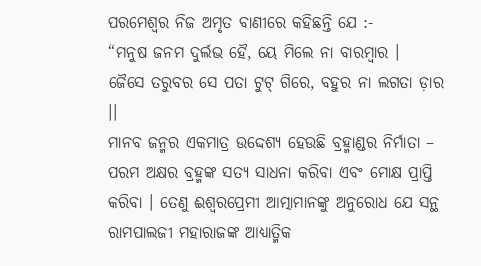ପରମେଶ୍ୱର ନିଜ ଅମୃତ ବାଣୀରେ କହିଛନ୍ତି ଯେ :-
“ମନୁଷ ଜନମ ଦୁର୍ଲଭ ହୈ, ୟେ ମିଲେ ନା ବାରମ୍ବାର ।
ଜୈସେ ତରୁବର ସେ ପତା ଟୁଟ୍ ଗିରେ, ବହୁର ନା ଲଗତା ଡ଼ାର ।।
ମାନବ ଜନ୍ମର ଏକମାତ୍ର ଉଦ୍ଦେଶ୍ୟ ହେଉଛି ବ୍ରହ୍ମାଣ୍ଡର ନିର୍ମାତା – ପରମ ଅକ୍ଷର ବ୍ରହ୍ମଙ୍କ ସତ୍ୟ ସାଧନା କରିବା ଏବଂ ମୋକ୍ଷ ପ୍ରାପ୍ତି କରିବା । ତେଣୁ ଈଶ୍ୱରପ୍ରେମୀ ଆତ୍ମାମାନଙ୍କୁ ଅନୁରୋଧ ଯେ ସନ୍ଥ ରାମପାଲଜୀ ମହାରାଜଙ୍କ ଆଧ୍ୟାତ୍ମିକ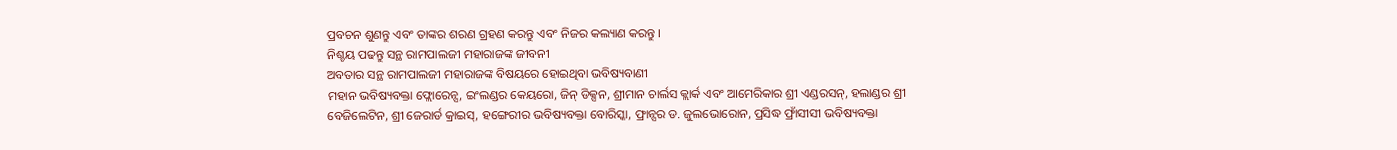ପ୍ରବଚନ ଶୁଣନ୍ତୁ ଏବଂ ତାଙ୍କର ଶରଣ ଗ୍ରହଣ କରନ୍ତୁ ଏବଂ ନିଜର କଲ୍ୟାଣ କରନ୍ତୁ ।
ନିଶ୍ଚୟ ପଢନ୍ତୁ ସନ୍ଥ ରାମପାଲଜୀ ମହାରାଜଙ୍କ ଜୀବନୀ
ଅବତାର ସନ୍ଥ ରାମପାଲଜୀ ମହାରାଜଙ୍କ ବିଷୟରେ ହୋଇଥିବା ଭବିଷ୍ୟବାଣୀ
ମହାନ ଭବିଷ୍ୟବକ୍ତା ଫ୍ଲୋରେନ୍ସ, ଇଂଲଣ୍ଡର କେୟରୋ, ଜିନ୍ ଡିକ୍ସନ, ଶ୍ରୀମାନ ଚାର୍ଲସ କ୍ଲାର୍କ ଏବଂ ଆମେରିକାର ଶ୍ରୀ ଏଣ୍ଡରସନ୍, ହଲାଣ୍ଡର ଶ୍ରୀ ବେଜିଲେଟିନ, ଶ୍ରୀ ଜେରାର୍ଡ କ୍ରାଇସ୍, ହଙ୍ଗେରୀର ଭବିଷ୍ୟବକ୍ତା ବୋରିସ୍କା, ଫ୍ରାନ୍ସର ଡ. ଜୁଲଭୋରୋନ, ପ୍ରସିଦ୍ଧ ଫ୍ରାଁସୀସୀ ଭବିଷ୍ୟବକ୍ତା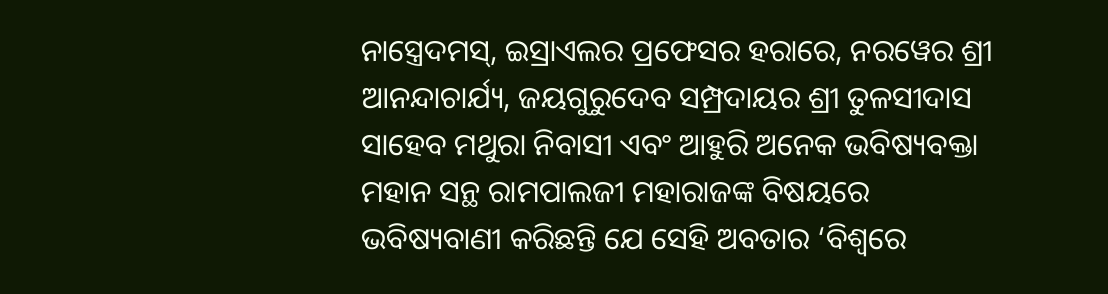ନାସ୍ତ୍ରେଦମସ୍, ଇସ୍ରାଏଲର ପ୍ରଫେସର ହରାରେ, ନରୱେର ଶ୍ରୀ ଆନନ୍ଦାଚାର୍ଯ୍ୟ, ଜୟଗୁରୁଦେବ ସମ୍ପ୍ରଦାୟର ଶ୍ରୀ ତୁଳସୀଦାସ ସାହେବ ମଥୁରା ନିବାସୀ ଏବଂ ଆହୁରି ଅନେକ ଭବିଷ୍ୟବକ୍ତା ମହାନ ସନ୍ଥ ରାମପାଲଜୀ ମହାରାଜଙ୍କ ବିଷୟରେ ଭବିଷ୍ୟବାଣୀ କରିଛନ୍ତି ଯେ ସେହି ଅବତାର ‘ବିଶ୍ୱରେ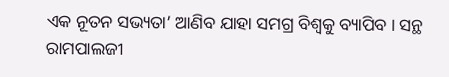ଏକ ନୂତନ ସଭ୍ୟତା’ ଆଣିବ ଯାହା ସମଗ୍ର ବିଶ୍ୱକୁ ବ୍ୟାପିବ । ସନ୍ଥ ରାମପାଲଜୀ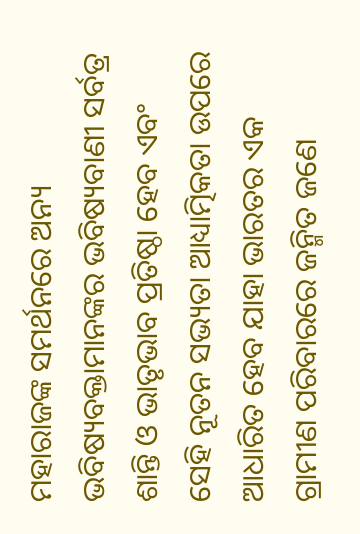ମହାରାଜଙ୍କ ସମର୍ଥନରେ ଅନ୍ୟ ଭବିଷ୍ୟବକ୍ତାମାନଙ୍କର ଭବିଷ୍ୟବାଣୀ ସର୍ବତ୍ର ଶାନ୍ତି ଓ ଭାତୃଭାବ ପ୍ରତିଷ୍ଠା ହେବ ଏବଂ ସେହି ନୂତନ ସଭ୍ୟତା ଆଧ୍ୟାତ୍ମିକତା ଉପରେ ଆଧାରିତ ହେବ ଯାହା ଭାରତର ଏକ ଗ୍ରାମୀଣ ପରିବାରରେ ଜନ୍ମିତ ଜଣେ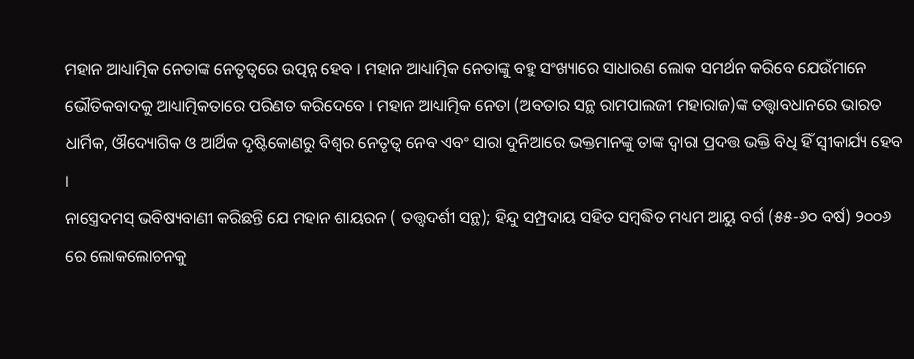ମହାନ ଆଧ୍ୟାତ୍ମିକ ନେତାଙ୍କ ନେତୃତ୍ୱରେ ଉତ୍ପନ୍ନ ହେବ । ମହାନ ଆଧ୍ୟାତ୍ମିକ ନେତାଙ୍କୁ ବହୁ ସଂଖ୍ୟାରେ ସାଧାରଣ ଲୋକ ସମର୍ଥନ କରିବେ ଯେଉଁମାନେ ଭୌତିକବାଦକୁ ଆଧ୍ୟାତ୍ମିକତାରେ ପରିଣତ କରିଦେବେ । ମହାନ ଆଧ୍ୟାତ୍ମିକ ନେତା (ଅବତାର ସନ୍ଥ ରାମପାଲଜୀ ମହାରାଜ)ଙ୍କ ତତ୍ତ୍ୱାବଧାନରେ ଭାରତ ଧାର୍ମିକ, ଔଦ୍ୟୋଗିକ ଓ ଆର୍ଥିକ ଦୃଷ୍ଟିକୋଣରୁ ବିଶ୍ୱର ନେତୃତ୍ୱ ନେବ ଏବଂ ସାରା ଦୁନିଆରେ ଭକ୍ତମାନଙ୍କୁ ତାଙ୍କ ଦ୍ୱାରା ପ୍ରଦତ୍ତ ଭକ୍ତି ବିଧି ହିଁ ସ୍ଵୀକାର୍ଯ୍ୟ ହେବ ।
ନାସ୍ତ୍ରେଦମସ୍ ଭବିଷ୍ୟବାଣୀ କରିଛନ୍ତି ଯେ ମହାନ ଶାୟରନ ( ତତ୍ତ୍ଵଦର୍ଶୀ ସନ୍ଥ); ହିନ୍ଦୁ ସମ୍ପ୍ରଦାୟ ସହିତ ସମ୍ବଦ୍ଧିତ ମଧ୍ୟମ ଆୟୁ ବର୍ଗ (୫୫-୬୦ ବର୍ଷ) ୨୦୦୬ ରେ ଲୋକଲୋଚନକୁ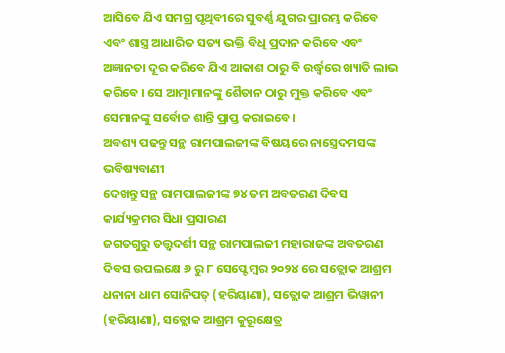ଆସିବେ ଯିଏ ସମଗ୍ର ପୃଥିବୀରେ ସୁବର୍ଣ୍ଣ ଯୁଗର ପ୍ରାରମ୍ଭ କରିବେ ଏବଂ ଶାସ୍ତ୍ର ଆଧାରିତ ସତ୍ୟ ଭକ୍ତି ବିଧି ପ୍ରଦାନ କରିବେ ଏବଂ ଅଜ୍ଞାନତା ଦୂର କରିବେ ଯିଏ ଆକାଶ ଠାରୁ ବି ଉର୍ଦ୍ଧ୍ୱରେ ଖ୍ୟାତି ଲାଭ କରିବେ । ସେ ଆତ୍ମାମାନଙ୍କୁ ଶୈତାନ ଠାରୁ ମୁକ୍ତ କରିବେ ଏବଂ ସେମାନଙ୍କୁ ସର୍ବୋଚ୍ଚ ଶାନ୍ତି ପ୍ରାପ୍ତ କରାଇବେ।
ଅବଶ୍ୟ ପଢନ୍ତୁ ସନ୍ଥ ରାମପାଲଜୀଙ୍କ ବିଷୟରେ ନାସ୍ତ୍ରେଦମସଙ୍କ ଭବିଷ୍ୟବାଣୀ
ଦେଖନ୍ତୁ ସନ୍ଥ ରାମପାଲଜୀଙ୍କ ୭୪ ତମ ଅବତରଣ ଦିବସ କାର୍ଯ୍ୟକ୍ରମର ସିଧା ପ୍ରସାରଣ
ଜଗତଗୁରୁ ତତ୍ତ୍ଵଦର୍ଶୀ ସନ୍ଥ ରାମପାଲଜୀ ମହାରାଜଙ୍କ ଅବତରଣ ଦିବସ ଉପଲକ୍ଷେ ୬ ରୁ ୮ ସେପ୍ଟେମ୍ବର ୨୦୨୪ ରେ ସତ୍ଲୋକ ଆଶ୍ରମ ଧନାନା ଧାମ ସୋନିପତ୍ (ହରିୟାଣା), ସତ୍ଲୋକ ଆଶ୍ରମ ଭିୱାନୀ (ହରିୟାଣା), ସତ୍ଲୋକ ଆଶ୍ରମ କୁରୂକ୍ଷେତ୍ର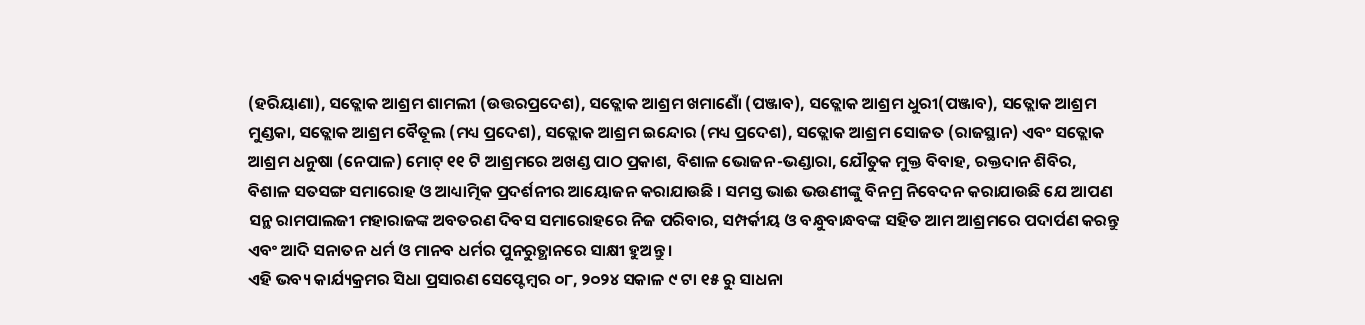(ହରିୟାଣା), ସତ୍ଲୋକ ଆଶ୍ରମ ଶାମଲୀ (ଉତ୍ତରପ୍ରଦେଶ), ସତ୍ଲୋକ ଆଶ୍ରମ ଖମାଣୋଁ (ପଞ୍ଜାବ), ସତ୍ଲୋକ ଆଶ୍ରମ ଧୁରୀ(ପଞ୍ଜାବ), ସତ୍ଲୋକ ଆଶ୍ରମ ମୁଣ୍ଡକା, ସତ୍ଲୋକ ଆଶ୍ରମ ବୈତୂଲ (ମଧ୍ୟ ପ୍ରଦେଶ), ସତ୍ଲୋକ ଆଶ୍ରମ ଇନ୍ଦୋର (ମଧ୍ୟ ପ୍ରଦେଶ), ସତ୍ଲୋକ ଆଶ୍ରମ ସୋଜତ (ରାଜସ୍ଥାନ) ଏବଂ ସତ୍ଲୋକ ଆଶ୍ରମ ଧନୁଷା (ନେପାଳ) ମୋଟ୍ ୧୧ ଟି ଆଶ୍ରମରେ ଅଖଣ୍ଡ ପାଠ ପ୍ରକାଶ, ବିଶାଳ ଭୋଜନ-ଭଣ୍ଡାରା, ଯୌତୁକ ମୁକ୍ତ ବିବାହ, ରକ୍ତଦାନ ଶିବିର, ବିଶାଳ ସତସଙ୍ଗ ସମାରୋହ ଓ ଆଧ୍ୟାତ୍ମିକ ପ୍ରଦର୍ଶନୀର ଆୟୋଜନ କରାଯାଉଛି । ସମସ୍ତ ଭାଈ ଭଉଣୀଙ୍କୁ ବିନମ୍ର ନିବେଦନ କରାଯାଉଛି ଯେ ଆପଣ ସନ୍ଥ ରାମପାଲଜୀ ମହାରାଜଙ୍କ ଅବତରଣ ଦିବସ ସମାରୋହରେ ନିଜ ପରିବାର, ସମ୍ପର୍କୀୟ ଓ ବନ୍ଧୁବାନ୍ଧବଙ୍କ ସହିତ ଆମ ଆଶ୍ରମରେ ପଦାର୍ପଣ କରନ୍ତୁ ଏବଂ ଆଦି ସନାତନ ଧର୍ମ ଓ ମାନବ ଧର୍ମର ପୁନରୁତ୍ଥାନରେ ସାକ୍ଷୀ ହୁଅନ୍ତୁ ।
ଏହି ଭବ୍ୟ କାର୍ଯ୍ୟକ୍ରମର ସିଧା ପ୍ରସାରଣ ସେପ୍ଟେମ୍ବର ୦୮, ୨୦୨୪ ସକାଳ ୯ ଟା ୧୫ ରୁ ସାଧନା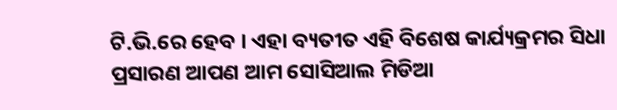ଟି.ଭି.ରେ ହେବ । ଏହା ବ୍ୟତୀତ ଏହି ବିଶେଷ କାର୍ଯ୍ୟକ୍ରମର ସିଧା ପ୍ରସାରଣ ଆପଣ ଆମ ସୋସିଆଲ ମିଡିଆ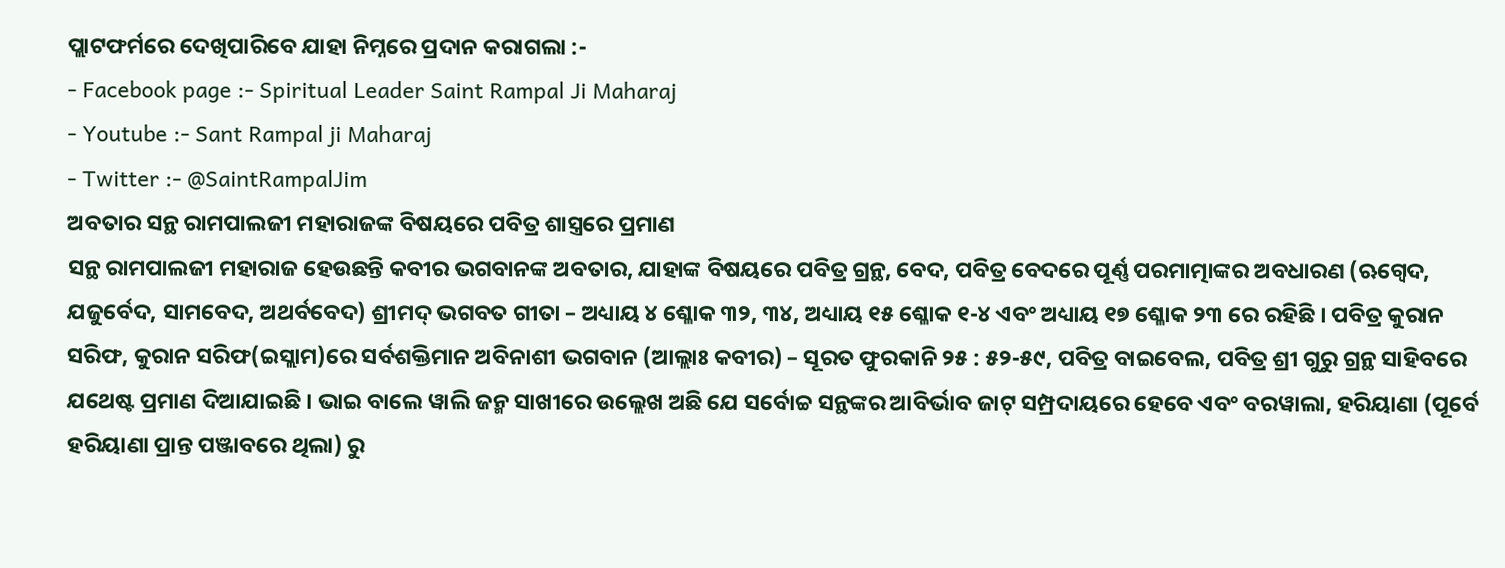ପ୍ଲାଟଫର୍ମରେ ଦେଖିପାରିବେ ଯାହା ନିମ୍ନରେ ପ୍ରଦାନ କରାଗଲା :-
- Facebook page :- Spiritual Leader Saint Rampal Ji Maharaj
- Youtube :- Sant Rampal ji Maharaj
- Twitter :- @SaintRampalJim
ଅବତାର ସନ୍ଥ ରାମପାଲଜୀ ମହାରାଜଙ୍କ ବିଷୟରେ ପବିତ୍ର ଶାସ୍ତ୍ରରେ ପ୍ରମାଣ
ସନ୍ଥ ରାମପାଲଜୀ ମହାରାଜ ହେଉଛନ୍ତି କବୀର ଭଗବାନଙ୍କ ଅବତାର, ଯାହାଙ୍କ ବିଷୟରେ ପବିତ୍ର ଗ୍ରନ୍ଥ, ବେଦ, ପବିତ୍ର ବେଦରେ ପୂର୍ଣ୍ଣ ପରମାତ୍ମାଙ୍କର ଅବଧାରଣ (ଋଗ୍ବେଦ, ଯଜୁର୍ବେଦ, ସାମବେଦ, ଅଥର୍ବବେଦ) ଶ୍ରୀମଦ୍ ଭଗବତ ଗୀତା – ଅଧ୍ୟାୟ ୪ ଶ୍ଳୋକ ୩୨, ୩୪, ଅଧ୍ୟାୟ ୧୫ ଶ୍ଳୋକ ୧-୪ ଏବଂ ଅଧ୍ୟାୟ ୧୭ ଶ୍ଳୋକ ୨୩ ରେ ରହିଛି । ପବିତ୍ର କୁରାନ ସରିଫ, କୁରାନ ସରିଫ(ଇସ୍ଲାମ)ରେ ସର୍ବଶକ୍ତିମାନ ଅବିନାଶୀ ଭଗବାନ (ଆଲ୍ଲାଃ କବୀର) – ସୂରତ ଫୁରକାନି ୨୫ : ୫୨-୫୯, ପବିତ୍ର ବାଇବେଲ, ପବିତ୍ର ଶ୍ରୀ ଗୁରୁ ଗ୍ରନ୍ଥ ସାହିବରେ ଯଥେଷ୍ଟ ପ୍ରମାଣ ଦିଆଯାଇଛି । ଭାଇ ବାଲେ ୱାଲି ଜନ୍ମ ସାଖୀରେ ଉଲ୍ଲେଖ ଅଛି ଯେ ସର୍ବୋଚ୍ଚ ସନ୍ଥଙ୍କର ଆବିର୍ଭାବ ଜାଟ୍ ସମ୍ପ୍ରଦାୟରେ ହେବେ ଏବଂ ବରୱାଲା, ହରିୟାଣା (ପୂର୍ବେ ହରିୟାଣା ପ୍ରାନ୍ତ ପଞ୍ଜାବରେ ଥିଲା) ରୁ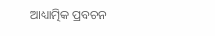ଆଧ୍ୟାତ୍ମିକ ପ୍ରବଚନ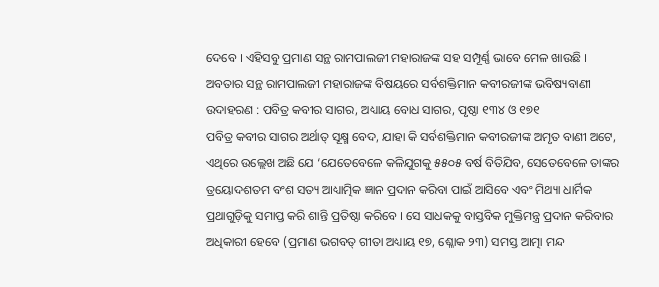ଦେବେ । ଏହିସବୁ ପ୍ରମାଣ ସନ୍ଥ ରାମପାଲଜୀ ମହାରାଜଙ୍କ ସହ ସମ୍ପୂର୍ଣ୍ଣ ଭାବେ ମେଳ ଖାଉଛି ।
ଅବତାର ସନ୍ଥ ରାମପାଲଜୀ ମହାରାଜଙ୍କ ବିଷୟରେ ସର୍ବଶକ୍ତିମାନ କବୀରଜୀଙ୍କ ଭବିଷ୍ୟବାଣୀ
ଉଦାହରଣ : ପବିତ୍ର କବୀର ସାଗର, ଅଧ୍ୟାୟ ବୋଧ ସାଗର, ପୃଷ୍ଠା ୧୩୪ ଓ ୧୭୧
ପବିତ୍ର କବୀର ସାଗର ଅର୍ଥାତ୍ ସୂକ୍ଷ୍ମ ବେଦ, ଯାହା କି ସର୍ବଶକ୍ତିମାନ କବୀରଜୀଙ୍କ ଅମୃତ ବାଣୀ ଅଟେ, ଏଥିରେ ଉଲ୍ଲେଖ ଅଛି ଯେ ‘ଯେତେବେଳେ କଳିଯୁଗକୁ ୫୫୦୫ ବର୍ଷ ବିତିଯିବ, ସେତେବେଳେ ତାଙ୍କର ତ୍ରୟୋଦଶତମ ବଂଶ ସତ୍ୟ ଆଧ୍ୟାତ୍ମିକ ଜ୍ଞାନ ପ୍ରଦାନ କରିବା ପାଇଁ ଆସିବେ ଏବଂ ମିଥ୍ୟା ଧାର୍ମିକ ପ୍ରଥାଗୁଡ଼ିକୁ ସମାପ୍ତ କରି ଶାନ୍ତି ପ୍ରତିଷ୍ଠା କରିବେ । ସେ ସାଧକକୁ ବାସ୍ତବିକ ମୁକ୍ତିମନ୍ତ୍ର ପ୍ରଦାନ କରିବାର ଅଧିକାରୀ ହେବେ (ପ୍ରମାଣ ଭଗବତ୍ ଗୀତା ଅଧ୍ୟାୟ ୧୭, ଶ୍ଳୋକ ୨୩) ସମସ୍ତ ଆତ୍ମା ମନ୍ଦ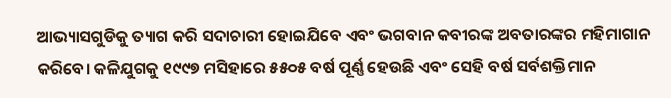ଆଭ୍ୟାସଗୁଡିକୁ ତ୍ୟାଗ କରି ସଦାଚାରୀ ହୋଇଯିବେ ଏବଂ ଭଗବାନ କବୀରଙ୍କ ଅବତାରଙ୍କର ମହିମାଗାନ କରିବେ। କଳିଯୁଗକୁ ୧୯୯୭ ମସିହାରେ ୫୫୦୫ ବର୍ଷ ପୂର୍ଣ୍ଣ ହେଉଛି ଏବଂ ସେହି ବର୍ଷ ସର୍ବଶକ୍ତିମାନ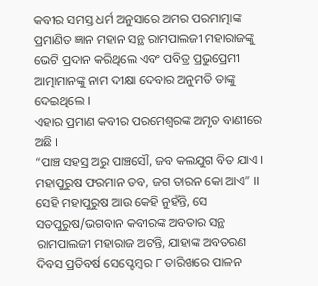କବୀର ସମସ୍ତ ଧର୍ମ ଅନୁସାରେ ଅମର ପରମାତ୍ମାଙ୍କ ପ୍ରମାଣିତ ଜ୍ଞାନ ମହାନ ସନ୍ଥ ରାମପାଲଜୀ ମହାରାଜଙ୍କୁ ଭେଟି ପ୍ରଦାନ କରିଥିଲେ ଏବଂ ପବିତ୍ର ପ୍ରଭୁପ୍ରେମୀ ଆତ୍ମାମାନଙ୍କୁ ନାମ ଦୀକ୍ଷା ଦେବାର ଅନୁମତି ତାଙ୍କୁ ଦେଇଥିଲେ ।
ଏହାର ପ୍ରମାଣ କବୀର ପରମେଶ୍ୱରଙ୍କ ଅମୃତ ବାଣୀରେ ଅଛି ।
“ପାଞ୍ଚ ସହସ୍ର ଅରୁ ପାଞ୍ଚସୌ, ଜବ କଲଯୁଗ ବିତ ଯାଏ ।
ମହାପୁରୁଷ ଫରମାନ ତବ, ଜଗ ତାରନ କୋ ଆଏ” ।।
ସେହି ମହାପୁରୁଷ ଆଉ କେହି ନୁହଁନ୍ତି, ସେ ସତପୁରୁଷ/ଭଗବାନ କବୀରଙ୍କ ଅବତାର ସନ୍ଥ ରାମପାଲଜୀ ମହାରାଜ ଅଟନ୍ତି, ଯାହାଙ୍କ ଅବତରଣ ଦିବସ ପ୍ରତିବର୍ଷ ସେପ୍ଟେମ୍ବର ୮ ତାରିଖରେ ପାଳନ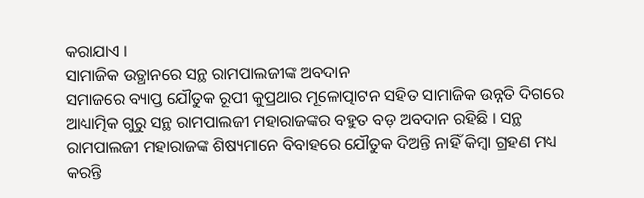କରାଯାଏ ।
ସାମାଜିକ ଉତ୍ଥାନରେ ସନ୍ଥ ରାମପାଲଜୀଙ୍କ ଅବଦାନ
ସମାଜରେ ବ୍ୟାପ୍ତ ଯୌତୁକ ରୂପୀ କୁପ୍ରଥାର ମୂଳୋତ୍ପାଟନ ସହିତ ସାମାଜିକ ଉନ୍ନତି ଦିଗରେ ଆଧ୍ୟାତ୍ମିକ ଗୁରୁ ସନ୍ଥ ରାମପାଲଜୀ ମହାରାଜଙ୍କର ବହୁତ ବଡ଼ ଅବଦାନ ରହିଛି । ସନ୍ଥ ରାମପାଲଜୀ ମହାରାଜଙ୍କ ଶିଷ୍ୟମାନେ ବିବାହରେ ଯୌତୁକ ଦିଅନ୍ତି ନାହିଁ କିମ୍ବା ଗ୍ରହଣ ମଧ୍ୟ କରନ୍ତି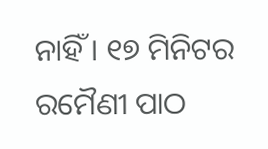ନାହିଁ । ୧୭ ମିନିଟର ରମୈଣୀ ପାଠ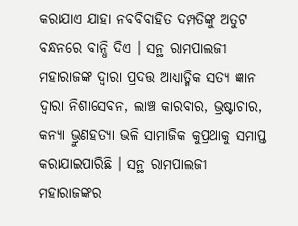କରାଯାଏ ଯାହା ନବବିବାହିତ ଦମ୍ପତିଙ୍କୁ ଅତୁଟ ବନ୍ଧନରେ ବାନ୍ଧି ଦିଏ । ସନ୍ଥ ରାମପାଲଜୀ ମହାରାଜଙ୍କ ଦ୍ୱାରା ପ୍ରଦତ୍ତ ଆଧ୍ୟାତ୍ମିକ ସତ୍ୟ ଜ୍ଞାନ ଦ୍ଵାରା ନିଶାସେବନ, ଲାଞ୍ଚ କାରବାର, ଭ୍ରଷ୍ଟାଚାର, କନ୍ୟା ଭ୍ରୁଣହତ୍ୟା ଭଳି ସାମାଜିକ କୁପ୍ରଥାକୁ ସମାପ୍ତ କରାଯାଇପାରିଛି । ସନ୍ଥ ରାମପାଲଜୀ ମହାରାଜଙ୍କର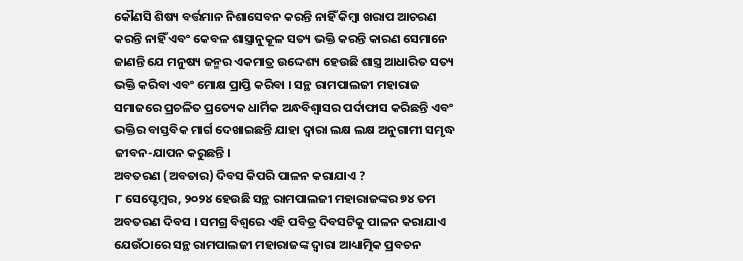କୌଣସି ଶିଷ୍ୟ ବର୍ତ୍ତମାନ ନିଶାସେବନ କରନ୍ତି ନାହିଁ କିମ୍ବା ଖରାପ ଆଚରଣ କରନ୍ତି ନାହିଁ ଏବଂ କେବଳ ଶାସ୍ତ୍ରାନୁକୂଳ ସତ୍ୟ ଭକ୍ତି କରନ୍ତି କାରଣ ସେମାନେ ଜାଣନ୍ତି ଯେ ମନୁଷ୍ୟ ଜନ୍ମର ଏକମାତ୍ର ଉଦ୍ଦେଶ୍ୟ ହେଉଛି ଶାସ୍ତ୍ର ଆଧାରିତ ସତ୍ୟ ଭକ୍ତି କରିବା ଏବଂ ମୋକ୍ଷ ପ୍ରାପ୍ତି କରିବା । ସନ୍ଥ ରାମପାଲଜୀ ମହାରାଜ ସମାଜରେ ପ୍ରଚଳିତ ପ୍ରତ୍ୟେକ ଧାର୍ମିକ ଅନ୍ଧବିଶ୍ଵାସର ପର୍ଦାଫାସ କରିଛନ୍ତି ଏବଂ ଭକ୍ତିର ବାସ୍ତବିକ ମାର୍ଗ ଦେଖାଇଛନ୍ତି ଯାହା ଦ୍ୱାରା ଲକ୍ଷ ଲକ୍ଷ ଅନୁଗାମୀ ସମୃଦ୍ଧ ଜୀବନ-ଯାପନ କରୁଛନ୍ତି ।
ଅବତରଣ (ଅବତାର) ଦିବସ କିପରି ପାଳନ କରାଯାଏ ?
୮ ସେପ୍ଟେମ୍ବର, ୨୦୨୪ ହେଉଛି ସନ୍ଥ ରାମପାଲଜୀ ମହାରାଜଙ୍କର ୭୪ ତମ ଅବତରଣ ଦିବସ । ସମଗ୍ର ବିଶ୍ୱରେ ଏହି ପବିତ୍ର ଦିବସଟିକୁ ପାଳନ କରାଯାଏ ଯେଉଁଠାରେ ସନ୍ଥ ରାମପାଲଜୀ ମହାରାଜଙ୍କ ଦ୍ୱାରା ଆଧ୍ୟାତ୍ମିକ ପ୍ରବଚନ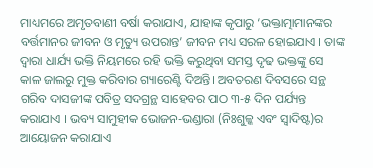ମାଧ୍ୟମରେ ଅମୃତବାଣୀ ବର୍ଷା କରାଯାଏ, ଯାହାଙ୍କ କୃପାରୁ ‘ଭକ୍ତାତ୍ମାମାନଙ୍କର ବର୍ତ୍ତମାନର ଜୀବନ ଓ ମୃତ୍ୟୁ ଉପରାନ୍ତ’ ଜୀବନ ମଧ୍ୟ ସରଳ ହୋଇଯାଏ । ତାଙ୍କ ଦ୍ୱାରା ଧାର୍ଯ୍ୟ ଭକ୍ତି ନିୟମରେ ରହି ଭକ୍ତି କରୁଥିବା ସମସ୍ତ ଦୃଢ ଭକ୍ତଙ୍କୁ ସେ କାଳ ଜାଲରୁ ମୁକ୍ତ କରିବାର ଗ୍ୟାରେଣ୍ଟି ଦିଅନ୍ତି। ଅବତରଣ ଦିବସରେ ସନ୍ଥ ଗରିବ ଦାସଜୀଙ୍କ ପବିତ୍ର ସଦଗ୍ରନ୍ଥ ସାହେବର ପାଠ ୩-୫ ଦିନ ପର୍ଯ୍ୟନ୍ତ କରାଯାଏ । ଭବ୍ୟ ସାମୁହୀକ ଭୋଜନ-ଭଣ୍ଡାରା (ନିଃଶୁଳ୍କ ଏବଂ ସ୍ୱାଦିଷ୍ଟ)ର ଆୟୋଜନ କରାଯାଏ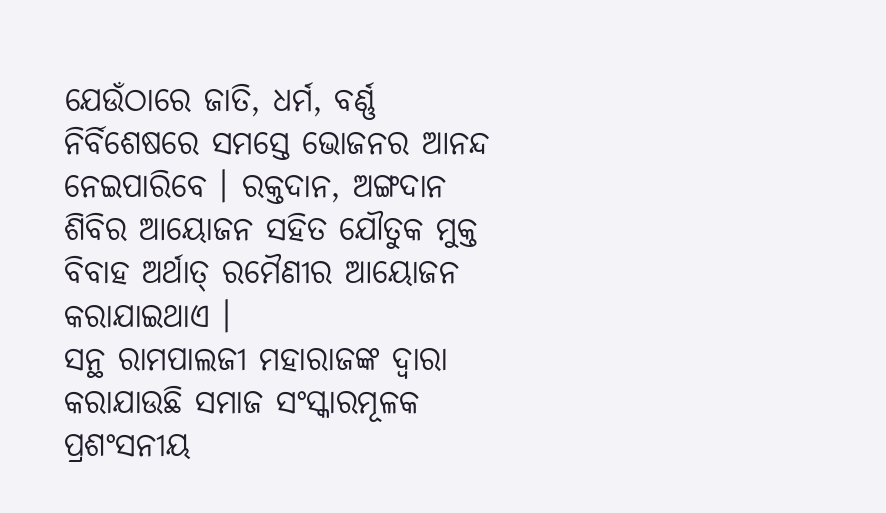ଯେଉଁଠାରେ ଜାତି, ଧର୍ମ, ବର୍ଣ୍ଣ ନିର୍ବିଶେଷରେ ସମସ୍ତେ ଭୋଜନର ଆନନ୍ଦ ନେଇପାରିବେ । ରକ୍ତଦାନ, ଅଙ୍ଗଦାନ ଶିବିର ଆୟୋଜନ ସହିତ ଯୌତୁକ ମୁକ୍ତ ବିବାହ ଅର୍ଥାତ୍ ରମୈଣୀର ଆୟୋଜନ କରାଯାଇଥାଏ ।
ସନ୍ଥ ରାମପାଲଜୀ ମହାରାଜଙ୍କ ଦ୍ୱାରା କରାଯାଉଛି ସମାଜ ସଂସ୍କାରମୂଳକ ପ୍ରଶଂସନୀୟ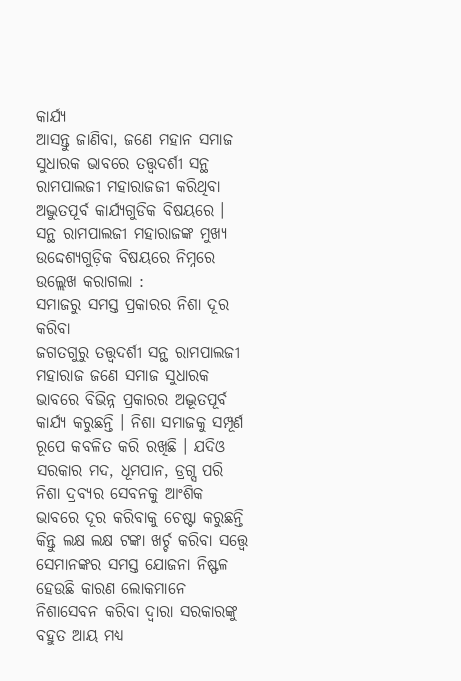କାର୍ଯ୍ୟ
ଆସନ୍ତୁ ଜାଣିବା, ଜଣେ ମହାନ ସମାଜ ସୁଧାରକ ଭାବରେ ତତ୍ତ୍ଵଦର୍ଶୀ ସନ୍ଥ ରାମପାଲଜୀ ମହାରାଜଜୀ କରିଥିବା ଅଦ୍ଭୁତପୂର୍ବ କାର୍ଯ୍ୟଗୁଡିକ ବିଷୟରେ । ସନ୍ଥ ରାମପାଲଜୀ ମହାରାଜଙ୍କ ମୁଖ୍ୟ ଉଦ୍ଦେଶ୍ୟଗୁଡ଼ିକ ବିଷୟରେ ନିମ୍ନରେ ଉଲ୍ଲେଖ କରାଗଲା :
ସମାଜରୁ ସମସ୍ତ ପ୍ରକାରର ନିଶା ଦୂର କରିବା
ଜଗତଗୁରୁ ତତ୍ତ୍ୱଦର୍ଶୀ ସନ୍ଥ ରାମପାଲଜୀ ମହାରାଜ ଜଣେ ସମାଜ ସୁଧାରକ ଭାବରେ ବିଭିନ୍ନ ପ୍ରକାରର ଅଦ୍ଭୂତପୂର୍ବ କାର୍ଯ୍ୟ କରୁଛନ୍ତି । ନିଶା ସମାଜକୁ ସମ୍ପୂର୍ଣ ରୂପେ କବଳିତ କରି ରଖିଛି । ଯଦିଓ ସରକାର ମଦ, ଧୂମପାନ, ଡ୍ରଗ୍ସ ପରି ନିଶା ଦ୍ରବ୍ୟର ସେବନକୁ ଆଂଶିକ ଭାବରେ ଦୂର କରିବାକୁ ଚେଷ୍ଟା କରୁଛନ୍ତି କିନ୍ତୁ ଲକ୍ଷ ଲକ୍ଷ ଟଙ୍କା ଖର୍ଚ୍ଚ କରିବା ସତ୍ତ୍ୱେ ସେମାନଙ୍କର ସମସ୍ତ ଯୋଜନା ନିଷ୍ଫଳ ହେଉଛି କାରଣ ଲୋକମାନେ ନିଶାସେବନ କରିବା ଦ୍ୱାରା ସରକାରଙ୍କୁ ବହୁତ ଆୟ ମଧ୍ୟ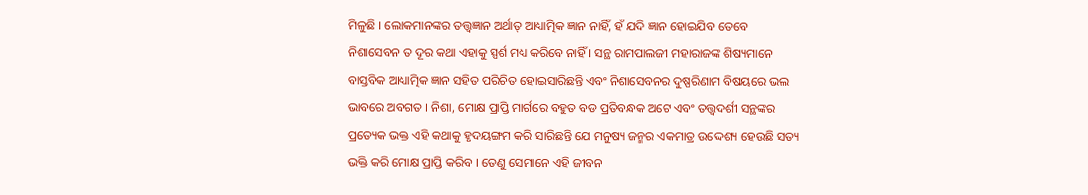ମିଳୁଛି । ଲୋକମାନଙ୍କର ତତ୍ତ୍ଵଜ୍ଞାନ ଅର୍ଥାତ୍ ଆଧ୍ୟାତ୍ମିକ ଜ୍ଞାନ ନାହିଁ, ହଁ ଯଦି ଜ୍ଞାନ ହୋଇଯିବ ତେବେ ନିଶାସେବନ ତ ଦୂର କଥା ଏହାକୁ ସ୍ପର୍ଶ ମଧ୍ୟ କରିବେ ନାହିଁ । ସନ୍ଥ ରାମପାଲଜୀ ମହାରାଜଙ୍କ ଶିଷ୍ୟମାନେ ବାସ୍ତବିକ ଆଧ୍ୟାତ୍ମିକ ଜ୍ଞାନ ସହିତ ପରିଚିତ ହୋଇସାରିଛନ୍ତି ଏବଂ ନିଶାସେବନର ଦୁଷ୍ପରିଣାମ ବିଷୟରେ ଭଲ ଭାବରେ ଅବଗତ । ନିଶା, ମୋକ୍ଷ ପ୍ରାପ୍ତି ମାର୍ଗରେ ବହୁତ ବଡ ପ୍ରତିବନ୍ଧକ ଅଟେ ଏବଂ ତତ୍ତ୍ଵଦର୍ଶୀ ସନ୍ଥଙ୍କର ପ୍ରତ୍ୟେକ ଭକ୍ତ ଏହି କଥାକୁ ହୃଦୟଙ୍ଗମ କରି ସାରିଛନ୍ତି ଯେ ମନୁଷ୍ୟ ଜନ୍ମର ଏକମାତ୍ର ଉଦ୍ଦେଶ୍ୟ ହେଉଛି ସତ୍ୟ ଭକ୍ତି କରି ମୋକ୍ଷ ପ୍ରାପ୍ତି କରିବ । ତେଣୁ ସେମାନେ ଏହି ଜୀବନ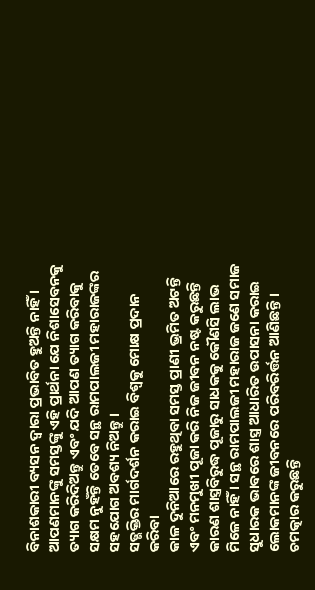ବିନାଶକାରୀ ବ୍ୟସନ ଦ୍ୱାରା ପ୍ରଭାବିତ ହୁଅନ୍ତି ନାହିଁ । ଆପଣମାନଙ୍କୁ ସମସ୍ତଙ୍କୁ ଏହି ପ୍ରାର୍ଥନା ଯେ ନିଶାସେବନକୁ ତ୍ୟାଗ କରିଦିଅନ୍ତୁ ଏବଂ ଯଦି ଆପଣ ତ୍ୟାଗ କରିବାକୁ ସକ୍ଷମ ନୁହଁନ୍ତି ତେବେ ସନ୍ଥ ରାମପାଲଜୀ ମହାରାଜଙ୍କର ସହଯୋଗ ଅବଶ୍ୟ ନିଅନ୍ତୁ ।
ସତ୍ଭକ୍ତିର ମାର୍ଗଦର୍ଶନ କରାଇ ବିଶ୍ୱକୁ ମୋକ୍ଷ ପ୍ରଦାନ କରିବା
କାଳ ଦୁନିଆରେ ରହୁଥିବା ସମସ୍ତ ପ୍ରାଣୀ ଭ୍ରମିତ ଅଟନ୍ତି ଏବଂ ମନମୁଖୀ ପୂଜା କରି ନିଜ ଜୀବନ ନଷ୍ଟ କରୁଛନ୍ତି କାରଣ ଶାସ୍ତ୍ରବିରୁଦ୍ଧ ପୂଜାରୁ ସାଧକକୁ କୌଣସି ଲାଭ ମିଳେ ନାହିଁ । ସନ୍ଥ ରାମପାଲଜୀ ମହାରାଜ ଜଣେ ସମାଜ ସୁଧାରକ ଭାବରେ ଶାସ୍ତ୍ର ଆଧାରିତ ଉପାସନା କରାଇ ଲୋକମାନଙ୍କ ଜୀବନରେ ପରିବରିର୍ତ୍ତନ ଆଣିଛନ୍ତି । ଚମତ୍କାର କରୁଛନ୍ତି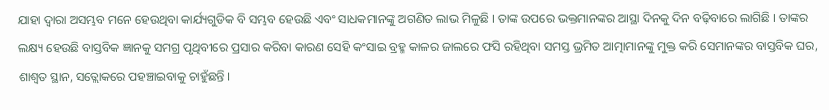ଯାହା ଦ୍ୱାରା ଅସମ୍ଭବ ମନେ ହେଉଥିବା କାର୍ଯ୍ୟଗୁଡିକ ବି ସମ୍ଭବ ହେଉଛି ଏବଂ ସାଧକମାନଙ୍କୁ ଅଗଣିତ ଲାଭ ମିଳୁଛି । ତାଙ୍କ ଉପରେ ଭକ୍ତମାନଙ୍କର ଆସ୍ଥା ଦିନକୁ ଦିନ ବଢ଼ିବାରେ ଲାଗିଛି । ତାଙ୍କର ଲକ୍ଷ୍ୟ ହେଉଛି ବାସ୍ତବିକ ଜ୍ଞାନକୁ ସମଗ୍ର ପୃଥିବୀରେ ପ୍ରସାର କରିବା କାରଣ ସେହି କଂସାଇ ବ୍ରହ୍ମ କାଳର ଜାଲରେ ଫସି ରହିଥିବା ସମସ୍ତ ଭ୍ରମିତ ଆତ୍ମାମାନଙ୍କୁ ମୁକ୍ତ କରି ସେମାନଙ୍କର ବାସ୍ତବିକ ଘର, ଶାଶ୍ଵତ ସ୍ଥାନ, ସତ୍ଲୋକରେ ପହଞ୍ଚାଇବାକୁ ଚାହୁଁଛନ୍ତି ।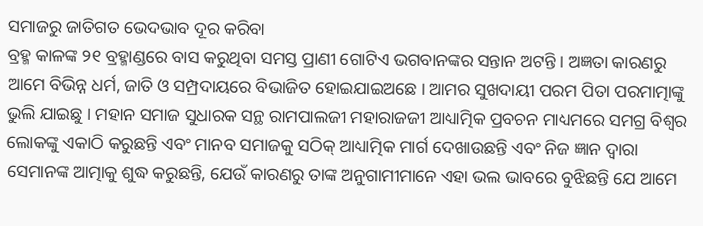ସମାଜରୁ ଜାତିଗତ ଭେଦଭାବ ଦୂର କରିବା
ବ୍ରହ୍ମ କାଳଙ୍କ ୨୧ ବ୍ରହ୍ମାଣ୍ଡରେ ବାସ କରୁଥିବା ସମସ୍ତ ପ୍ରାଣୀ ଗୋଟିଏ ଭଗବାନଙ୍କର ସନ୍ତାନ ଅଟନ୍ତି । ଅଜ୍ଞତା କାରଣରୁ ଆମେ ବିଭିନ୍ନ ଧର୍ମ, ଜାତି ଓ ସମ୍ପ୍ରଦାୟରେ ବିଭାଜିତ ହୋଇଯାଇଅଛେ । ଆମର ସୁଖଦାୟୀ ପରମ ପିତା ପରମାତ୍ମାଙ୍କୁ ଭୁଲି ଯାଇଛୁ । ମହାନ ସମାଜ ସୁଧାରକ ସନ୍ଥ ରାମପାଲଜୀ ମହାରାଜଜୀ ଆଧ୍ୟାତ୍ମିକ ପ୍ରବଚନ ମାଧ୍ୟମରେ ସମଗ୍ର ବିଶ୍ୱର ଲୋକଙ୍କୁ ଏକାଠି କରୁଛନ୍ତି ଏବଂ ମାନବ ସମାଜକୁ ସଠିକ୍ ଆଧ୍ୟାତ୍ମିକ ମାର୍ଗ ଦେଖାଉଛନ୍ତି ଏବଂ ନିଜ ଜ୍ଞାନ ଦ୍ୱାରା ସେମାନଙ୍କ ଆତ୍ମାକୁ ଶୁଦ୍ଧ କରୁଛନ୍ତି, ଯେଉଁ କାରଣରୁ ତାଙ୍କ ଅନୁଗାମୀମାନେ ଏହା ଭଲ ଭାବରେ ବୁଝିଛନ୍ତି ଯେ ଆମେ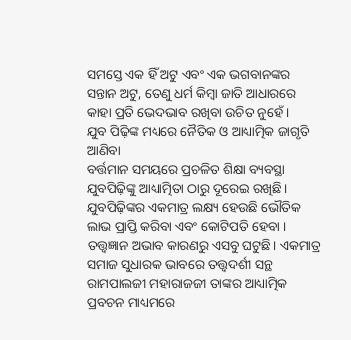ସମସ୍ତେ ଏକ ହିଁ ଅଟୁ ଏବଂ ଏକ ଭଗବାନଙ୍କର ସନ୍ତାନ ଅଟୁ, ତେଣୁ ଧର୍ମ କିମ୍ବା ଜାତି ଆଧାରରେ କାହା ପ୍ରତି ଭେଦଭାବ ରଖିବା ଉଚିତ ନୁହେଁ ।
ଯୁବ ପିଢ଼ିଙ୍କ ମଧ୍ୟରେ ନୈତିକ ଓ ଆଧ୍ୟାତ୍ମିକ ଜାଗୃତି ଆଣିବା
ବର୍ତ୍ତମାନ ସମୟରେ ପ୍ରଚଳିତ ଶିକ୍ଷା ବ୍ୟବସ୍ଥା ଯୁବପିଢ଼ିଙ୍କୁ ଆଧ୍ୟାତ୍ମିତା ଠାରୁ ଦୂରେଇ ରଖିଛି। ଯୁବପିଢ଼ିଙ୍କର ଏକମାତ୍ର ଲକ୍ଷ୍ୟ ହେଉଛି ଭୌତିକ ଲାଭ ପ୍ରାପ୍ତି କରିବା ଏବଂ କୋଟିପତି ହେବା । ତତ୍ତ୍ଵଜ୍ଞାନ ଅଭାବ କାରଣରୁ ଏସବୁ ଘଟୁଛି। ଏକମାତ୍ର ସମାଜ ସୁଧାରକ ଭାବରେ ତତ୍ତ୍ଵଦର୍ଶୀ ସନ୍ଥ ରାମପାଲଜୀ ମହାରାଜଜୀ ତାଙ୍କର ଆଧ୍ୟାତ୍ମିକ ପ୍ରବଚନ ମାଧ୍ୟମରେ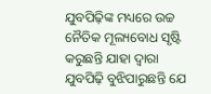ଯୁବପିଢ଼ିଙ୍କ ମଧ୍ୟରେ ଉଚ୍ଚ ନୈତିକ ମୂଲ୍ୟବୋଧ ସୃଷ୍ଟି କରୁଛନ୍ତି ଯାହା ଦ୍ୱାରା ଯୁବପିଢ଼ି ବୁଝିପାରୁଛନ୍ତି ଯେ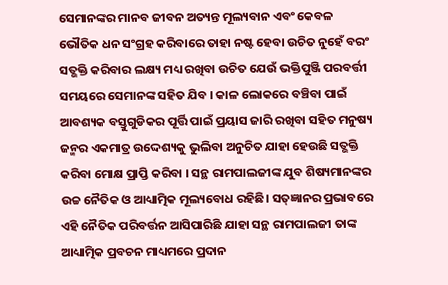ସେମାନଙ୍କର ମାନବ ଜୀବନ ଅତ୍ୟନ୍ତ ମୂଲ୍ୟବାନ ଏବଂ କେବଳ ଭୌତିକ ଧନ ସଂଗ୍ରହ କରିବାରେ ତାହା ନଷ୍ଟ ହେବା ଉଚିତ ନୁହେଁ ବରଂ ସତ୍ଭକ୍ତି କରିବାର ଲକ୍ଷ୍ୟ ମଧ୍ୟ ରଖିବା ଉଚିତ ଯେଉଁ ଭକ୍ତିପୁଞ୍ଜି ପରବର୍ତ୍ତୀ ସମୟରେ ସେମାନଙ୍କ ସହିତ ଯିବ । କାଳ ଲୋକରେ ବଞ୍ଚିବା ପାଇଁ ଆବଶ୍ୟକ ବସ୍ତୁଗୁଡିକର ପୂର୍ତ୍ତି ପାଇଁ ପ୍ରୟାସ ଜାରି ରଖିବା ସହିତ ମନୁଷ୍ୟ ଜନ୍ମର ଏକମାତ୍ର ଉଦ୍ଦେଶ୍ୟକୁ ଭୁଲିବା ଅନୁଚିତ ଯାହା ହେଉଛି ସତ୍ଭକ୍ତି କରିବା ମୋକ୍ଷ ପ୍ରାପ୍ତି କରିବା । ସନ୍ଥ ରାମପାଲଜୀଙ୍କ ଯୁବ ଶିଷ୍ୟମାନଙ୍କର ଉଚ୍ଚ ନୈତିକ ଓ ଆଧ୍ୟାତ୍ମିକ ମୂଲ୍ୟବୋଧ ରହିଛି। ସତ୍ଜ୍ଞାନର ପ୍ରଭାବରେ ଏହି ନୈତିକ ପରିବର୍ତ୍ତନ ଆସିପାରିଛି ଯାହା ସନ୍ଥ ରାମପାଲଜୀ ତାଙ୍କ ଆଧ୍ୟାତ୍ମିକ ପ୍ରବଚନ ମାଧ୍ୟମରେ ପ୍ରଦାନ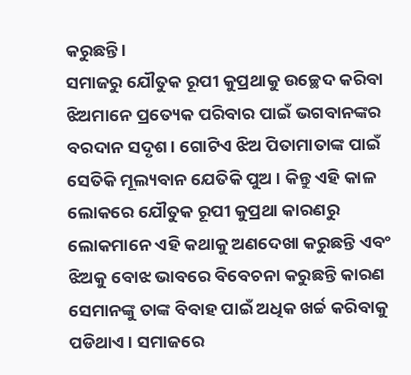କରୁଛନ୍ତି ।
ସମାଜରୁ ଯୌତୁକ ରୂପୀ କୁପ୍ରଥାକୁ ଉଚ୍ଛେଦ କରିବା
ଝିଅମାନେ ପ୍ରତ୍ୟେକ ପରିବାର ପାଇଁ ଭଗବାନଙ୍କର ବରଦାନ ସଦୃଶ । ଗୋଟିଏ ଝିଅ ପିତାମାତାଙ୍କ ପାଇଁ ସେତିକି ମୂଲ୍ୟବାନ ଯେତିକି ପୁଅ । କିନ୍ତୁ ଏହି କାଳ ଲୋକରେ ଯୌତୁକ ରୂପୀ କୁପ୍ରଥା କାରଣରୁ ଲୋକମାନେ ଏହି କଥାକୁ ଅଣଦେଖା କରୁଛନ୍ତି ଏବଂ ଝିଅକୁ ବୋଝ ଭାବରେ ବିବେଚନା କରୁଛନ୍ତି କାରଣ ସେମାନଙ୍କୁ ତାଙ୍କ ବିବାହ ପାଇଁ ଅଧିକ ଖର୍ଚ୍ଚ କରିବାକୁ ପଡିଥାଏ । ସମାଜରେ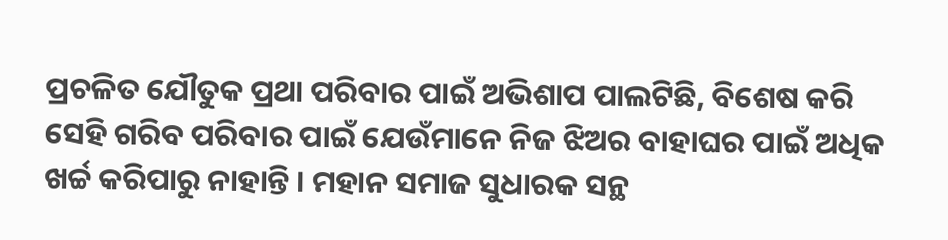ପ୍ରଚଳିତ ଯୌତୁକ ପ୍ରଥା ପରିବାର ପାଇଁ ଅଭିଶାପ ପାଲଟିଛି, ବିଶେଷ କରି ସେହି ଗରିବ ପରିବାର ପାଇଁ ଯେଉଁମାନେ ନିଜ ଝିଅର ବାହାଘର ପାଇଁ ଅଧିକ ଖର୍ଚ୍ଚ କରିପାରୁ ନାହାନ୍ତି । ମହାନ ସମାଜ ସୁଧାରକ ସନ୍ଥ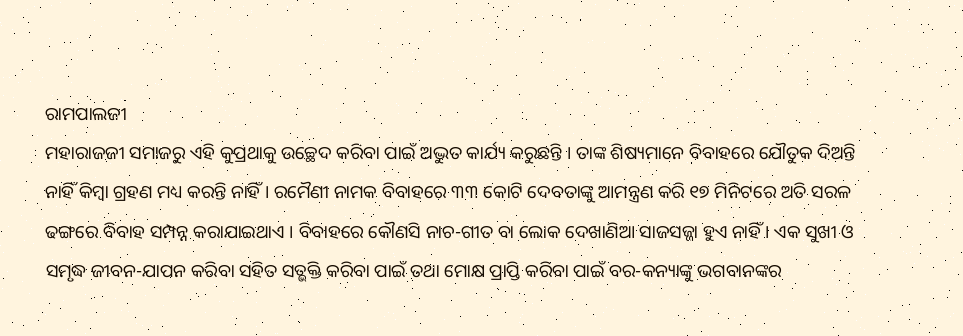ରାମପାଲଜୀ
ମହାରାଜଜୀ ସମାଜରୁ ଏହି କୁପ୍ରଥାକୁ ଉଚ୍ଛେଦ କରିବା ପାଇଁ ଅଦ୍ଭୁତ କାର୍ଯ୍ୟ କରୁଛନ୍ତି । ତାଙ୍କ ଶିଷ୍ୟମାନେ ବିବାହରେ ଯୌତୁକ ଦିଅନ୍ତି ନାହିଁ କିମ୍ବା ଗ୍ରହଣ ମଧ୍ୟ କରନ୍ତି ନାହିଁ । ରମୈଣୀ ନାମକ ବିବାହରେ ୩୩ କୋଟି ଦେବତାଙ୍କୁ ଆମନ୍ତ୍ରଣ କରି ୧୭ ମିନିଟରେ ଅତି ସରଳ ଢଙ୍ଗରେ ବିବାହ ସମ୍ପନ୍ନ କରାଯାଇଥାଏ । ବିବାହରେ କୌଣସି ନାଚ-ଗୀତ ବା ଲୋକ ଦେଖାଣିଆ ସାଜସଜ୍ଜା ହୁଏ ନାହିଁ । ଏକ ସୁଖୀ ଓ ସମୃଦ୍ଧ ଜୀବନ-ଯାପନ କରିବା ସହିତ ସତ୍ଭକ୍ତି କରିବା ପାଇଁ ତଥା ମୋକ୍ଷ ପ୍ରାପ୍ତି କରିବା ପାଇଁ ବର-କନ୍ୟାଙ୍କୁ ଭଗବାନଙ୍କର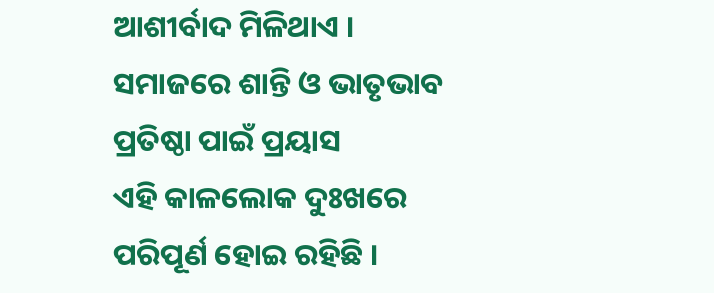ଆଶୀର୍ବାଦ ମିଳିଥାଏ ।
ସମାଜରେ ଶାନ୍ତି ଓ ଭାତୃଭାବ ପ୍ରତିଷ୍ଠା ପାଇଁ ପ୍ରୟାସ
ଏହି କାଳଲୋକ ଦୁଃଖରେ ପରିପୂର୍ଣ ହୋଇ ରହିଛି ।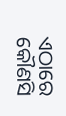ଏଠାରେ କୌଣସି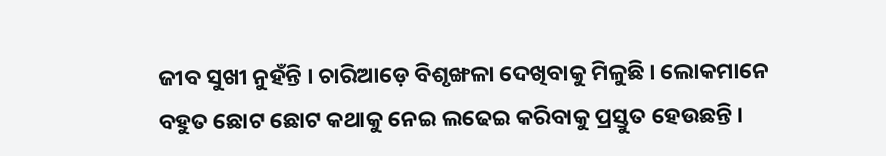ଜୀବ ସୁଖୀ ନୁହଁନ୍ତି । ଚାରିଆଡ଼େ ବିଶୃଙ୍ଖଳା ଦେଖିବାକୁ ମିଳୁଛି । ଲୋକମାନେ ବହୁତ ଛୋଟ ଛୋଟ କଥାକୁ ନେଇ ଲଢେଇ କରିବାକୁ ପ୍ରସ୍ତୁତ ହେଉଛନ୍ତି ।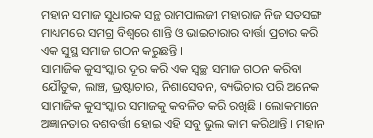ମହାନ ସମାଜ ସୁଧାରକ ସନ୍ଥ ରାମପାଲଜୀ ମହାରାଜ ନିଜ ସତସଙ୍ଗ ମାଧ୍ୟମରେ ସମଗ୍ର ବିଶ୍ୱରେ ଶାନ୍ତି ଓ ଭାଇଚାରାର ବାର୍ତ୍ତା ପ୍ରଚାର କରି ଏକ ସୁସ୍ଥ ସମାଜ ଗଠନ କରୁଛନ୍ତି ।
ସାମାଜିକ କୁସଂସ୍କାର ଦୂର କରି ଏକ ସ୍ୱଚ୍ଛ ସମାଜ ଗଠନ କରିବା
ଯୌତୁକ, ଲାଞ୍ଚ, ଭ୍ରଷ୍ଟାଚାର, ନିଶାସେବନ, ବ୍ୟଭିଚାର ପରି ଅନେକ ସାମାଜିକ କୁସଂସ୍କାର ସମାଜକୁ କବଳିତ କରି ରଖିଛି । ଲୋକମାନେ ଅଜ୍ଞାନତାର ବଶବର୍ତ୍ତୀ ହୋଇ ଏହି ସବୁ ଭୁଲ କାମ କରିଥାନ୍ତି । ମହାନ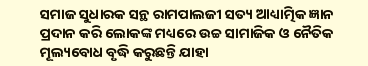ସମାଜ ସୁଧାରକ ସନ୍ଥ ରାମପାଲଜୀ ସତ୍ୟ ଆଧ୍ୟାତ୍ମିକ ଜ୍ଞାନ ପ୍ରଦାନ କରି ଲୋକଙ୍କ ମଧ୍ୟରେ ଉଚ୍ଚ ସାମାଜିକ ଓ ନୈତିକ ମୂଲ୍ୟବୋଧ ବୃଦ୍ଧି କରୁଛନ୍ତି ଯାହା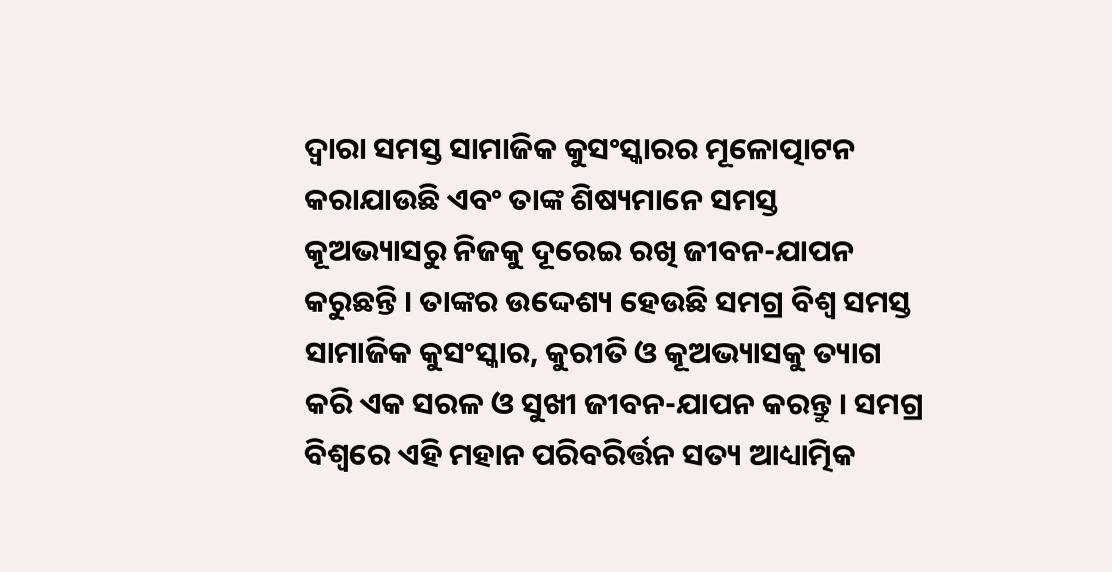ଦ୍ୱାରା ସମସ୍ତ ସାମାଜିକ କୁସଂସ୍କାରର ମୂଳୋତ୍ପାଟନ କରାଯାଉଛି ଏବଂ ତାଙ୍କ ଶିଷ୍ୟମାନେ ସମସ୍ତ କୂଅଭ୍ୟାସରୁ ନିଜକୁ ଦୂରେଇ ରଖି ଜୀବନ-ଯାପନ କରୁଛନ୍ତି । ତାଙ୍କର ଉଦ୍ଦେଶ୍ୟ ହେଉଛି ସମଗ୍ର ବିଶ୍ୱ ସମସ୍ତ ସାମାଜିକ କୁସଂସ୍କାର, କୁରୀତି ଓ କୂଅଭ୍ୟାସକୁ ତ୍ୟାଗ କରି ଏକ ସରଳ ଓ ସୁଖୀ ଜୀବନ-ଯାପନ କରନ୍ତୁ । ସମଗ୍ର ବିଶ୍ୱରେ ଏହି ମହାନ ପରିବରିର୍ତ୍ତନ ସତ୍ୟ ଆଧ୍ୟାତ୍ମିକ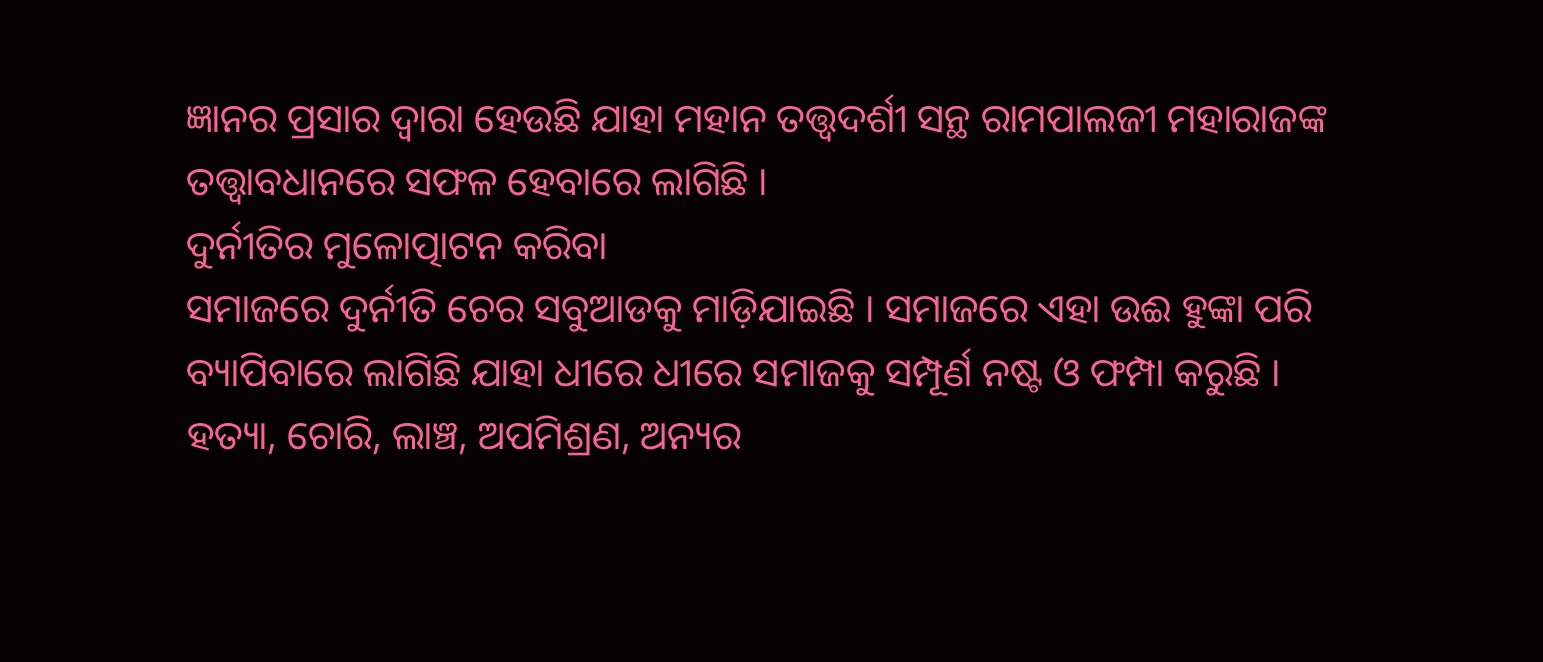ଜ୍ଞାନର ପ୍ରସାର ଦ୍ୱାରା ହେଉଛି ଯାହା ମହାନ ତତ୍ତ୍ଵଦର୍ଶୀ ସନ୍ଥ ରାମପାଲଜୀ ମହାରାଜଙ୍କ ତତ୍ତ୍ଵାବଧାନରେ ସଫଳ ହେବାରେ ଲାଗିଛି ।
ଦୁର୍ନୀତିର ମୁଳୋତ୍ପାଟନ କରିବା
ସମାଜରେ ଦୁର୍ନୀତି ଚେର ସବୁଆଡକୁ ମାଡ଼ିଯାଇଛି । ସମାଜରେ ଏହା ଉଈ ହୁଙ୍କା ପରି ବ୍ୟାପିବାରେ ଲାଗିଛି ଯାହା ଧୀରେ ଧୀରେ ସମାଜକୁ ସମ୍ପୂର୍ଣ ନଷ୍ଟ ଓ ଫମ୍ପା କରୁଛି । ହତ୍ୟା, ଚୋରି, ଲାଞ୍ଚ, ଅପମିଶ୍ରଣ, ଅନ୍ୟର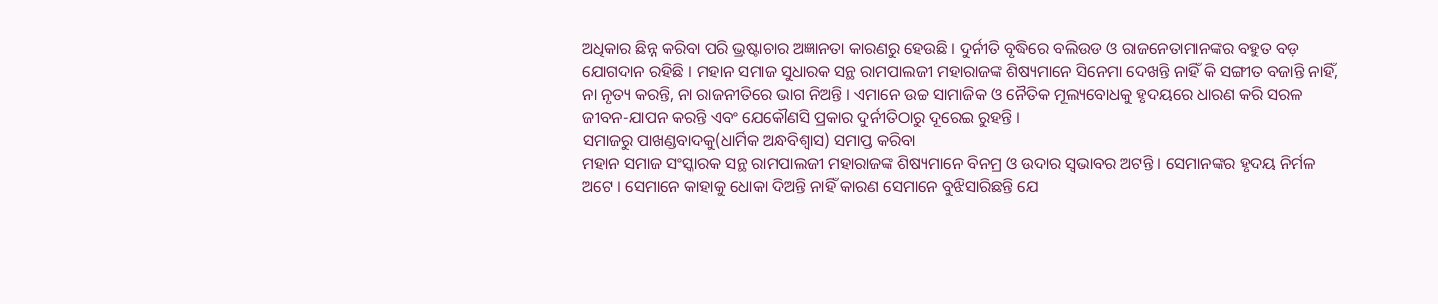ଅଧିକାର ଛିନ୍ନ କରିବା ପରି ଭ୍ରଷ୍ଟାଚାର ଅଜ୍ଞାନତା କାରଣରୁ ହେଉଛି । ଦୁର୍ନୀତି ବୃଦ୍ଧିରେ ବଲିଉଡ ଓ ରାଜନେତାମାନଙ୍କର ବହୁତ ବଡ଼ ଯୋଗଦାନ ରହିଛି । ମହାନ ସମାଜ ସୁଧାରକ ସନ୍ଥ ରାମପାଲଜୀ ମହାରାଜଙ୍କ ଶିଷ୍ୟମାନେ ସିନେମା ଦେଖନ୍ତି ନାହିଁ କି ସଙ୍ଗୀତ ବଜାନ୍ତି ନାହିଁ, ନା ନୃତ୍ୟ କରନ୍ତି, ନା ରାଜନୀତିରେ ଭାଗ ନିଅନ୍ତି । ଏମାନେ ଉଚ୍ଚ ସାମାଜିକ ଓ ନୈତିକ ମୂଲ୍ୟବୋଧକୁ ହୃଦୟରେ ଧାରଣ କରି ସରଳ ଜୀବନ-ଯାପନ କରନ୍ତି ଏବଂ ଯେକୌଣସି ପ୍ରକାର ଦୁର୍ନୀତିଠାରୁ ଦୂରେଇ ରୁହନ୍ତି ।
ସମାଜରୁ ପାଖଣ୍ଡବାଦକୁ(ଧାର୍ମିକ ଅନ୍ଧବିଶ୍ଵାସ) ସମାପ୍ତ କରିବା
ମହାନ ସମାଜ ସଂସ୍କାରକ ସନ୍ଥ ରାମପାଲଜୀ ମହାରାଜଙ୍କ ଶିଷ୍ୟମାନେ ବିନମ୍ର ଓ ଉଦାର ସ୍ଵଭାବର ଅଟନ୍ତି । ସେମାନଙ୍କର ହୃଦୟ ନିର୍ମଳ ଅଟେ । ସେମାନେ କାହାକୁ ଧୋକା ଦିଅନ୍ତି ନାହିଁ କାରଣ ସେମାନେ ବୁଝିସାରିଛନ୍ତି ଯେ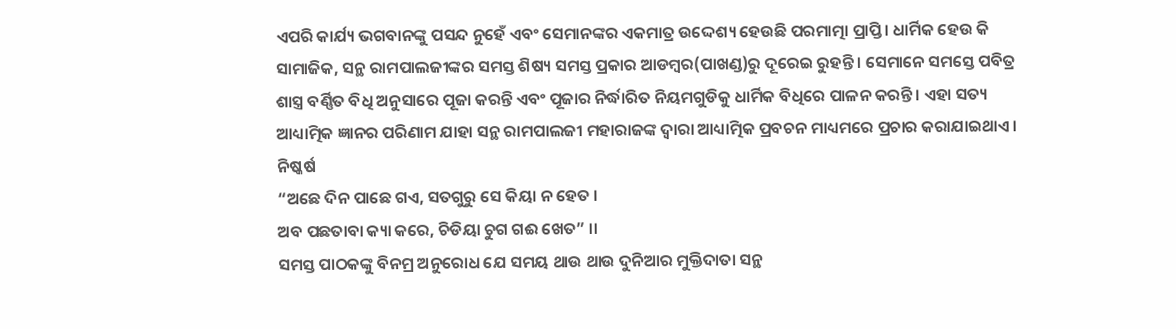ଏପରି କାର୍ଯ୍ୟ ଭଗବାନଙ୍କୁ ପସନ୍ଦ ନୁହେଁ ଏବଂ ସେମାନଙ୍କର ଏକମାତ୍ର ଉଦ୍ଦେଶ୍ୟ ହେଉଛି ପରମାତ୍ମା ପ୍ରାପ୍ତି। ଧାର୍ମିକ ହେଉ କି ସାମାଜିକ, ସନ୍ଥ ରାମପାଲଜୀଙ୍କର ସମସ୍ତ ଶିଷ୍ୟ ସମସ୍ତ ପ୍ରକାର ଆଡମ୍ବର(ପାଖଣ୍ଡ)ରୁ ଦୂରେଇ ରୁହନ୍ତି । ସେମାନେ ସମସ୍ତେ ପବିତ୍ର ଶାସ୍ତ୍ର ବର୍ଣ୍ଣିତ ବିଧି ଅନୁସାରେ ପୂଜା କରନ୍ତି ଏବଂ ପୂଜାର ନିର୍ଦ୍ଧାରିତ ନିୟମଗୁଡିକୁ ଧାର୍ମିକ ବିଧିରେ ପାଳନ କରନ୍ତି । ଏହା ସତ୍ୟ ଆଧ୍ୟାତ୍ମିକ ଜ୍ଞାନର ପରିଣାମ ଯାହା ସନ୍ଥ ରାମପାଲଜୀ ମହାରାଜଙ୍କ ଦ୍ୱାରା ଆଧ୍ୟାତ୍ମିକ ପ୍ରବଚନ ମାଧ୍ୟମରେ ପ୍ରଚାର କରାଯାଇଥାଏ ।
ନିଷ୍କର୍ଷ
“ଅଛେ ଦିନ ପାଛେ ଗଏ, ସତଗୁରୁ ସେ କିୟା ନ ହେତ ।
ଅବ ପଛତାବା କ୍ୟା କରେ, ଚିଡିୟା ଚୁଗ ଗଈ ଖେତ” ।।
ସମସ୍ତ ପାଠକଙ୍କୁ ବିନମ୍ର ଅନୁରୋଧ ଯେ ସମୟ ଥାଉ ଥାଉ ଦୁନିଆର ମୁକ୍ତିଦାତା ସନ୍ଥ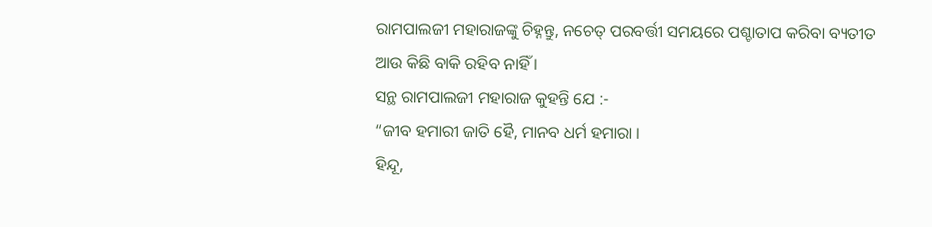ରାମପାଲଜୀ ମହାରାଜଙ୍କୁ ଚିହ୍ନନ୍ତୁ, ନଚେତ୍ ପରବର୍ତ୍ତୀ ସମୟରେ ପଶ୍ଚାତାପ କରିବା ବ୍ୟତୀତ ଆଉ କିଛି ବାକି ରହିବ ନାହିଁ ।
ସନ୍ଥ ରାମପାଲଜୀ ମହାରାଜ କୁହନ୍ତି ଯେ :-
“ଜୀବ ହମାରୀ ଜାତି ହୈ, ମାନବ ଧର୍ମ ହମାରା ।
ହିନ୍ଦୂ,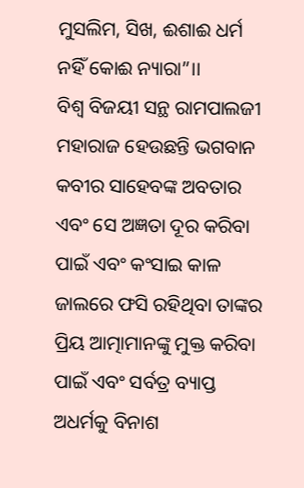ମୁସଲିମ, ସିଖ, ଈଶାଈ ଧର୍ମ ନହିଁ କୋଈ ନ୍ୟାରା”।।
ବିଶ୍ୱ ବିଜୟୀ ସନ୍ଥ ରାମପାଲଜୀ ମହାରାଜ ହେଉଛନ୍ତି ଭଗବାନ କବୀର ସାହେବଙ୍କ ଅବତାର ଏବଂ ସେ ଅଜ୍ଞତା ଦୂର କରିବା ପାଇଁ ଏବଂ କଂସାଇ କାଳ ଜାଲରେ ଫସି ରହିଥିବା ତାଙ୍କର ପ୍ରିୟ ଆତ୍ମାମାନଙ୍କୁ ମୁକ୍ତ କରିବା ପାଇଁ ଏବଂ ସର୍ବତ୍ର ବ୍ୟାପ୍ତ ଅଧର୍ମକୁ ବିନାଶ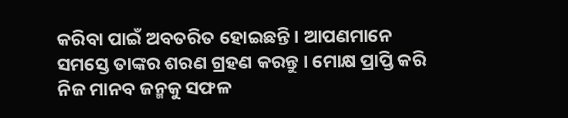କରିବା ପାଇଁ ଅବତରିତ ହୋଇଛନ୍ତି । ଆପଣମାନେ ସମସ୍ତେ ତାଙ୍କର ଶରଣ ଗ୍ରହଣ କରନ୍ତୁ । ମୋକ୍ଷ ପ୍ରାପ୍ତି କରି ନିଜ ମାନବ ଜନ୍ମକୁ ସଫଳ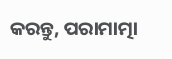କରନ୍ତୁ, ପରାମାତ୍ମା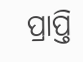ପ୍ରାପ୍ତି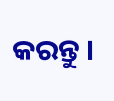କରନ୍ତୁ ।